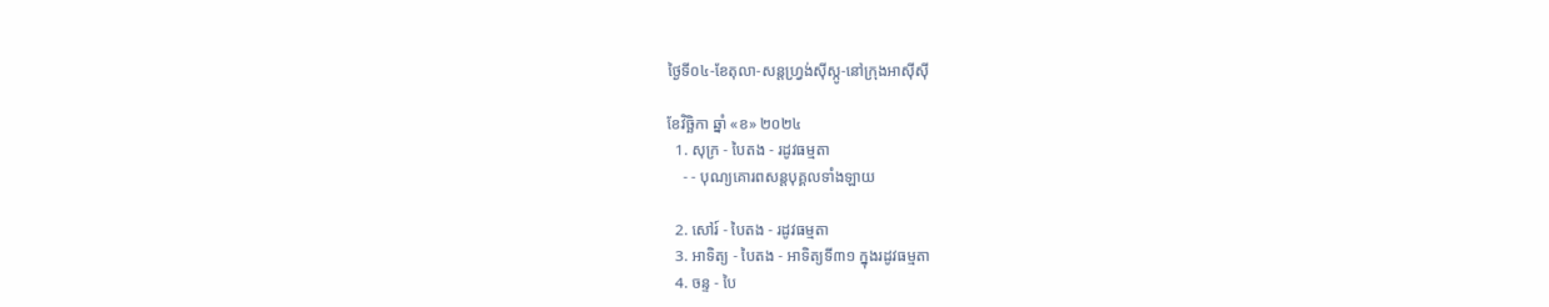ថ្ងៃទី០៤-ខែតុលា-សន្តហ្រ្វង់ស៊ីស្កូ-នៅក្រុងអាស៊ីស៊ី

ខែវិច្ឆិកា ឆ្នាំ «ខ» ២០២៤
  1. សុក្រ - បៃតង - រដូវធម្មតា
    - - បុណ្យគោរពសន្ដបុគ្គលទាំងឡាយ

  2. សៅរ៍ - បៃតង - រដូវធម្មតា
  3. អាទិត្យ - បៃតង - អាទិត្យទី៣១ ក្នុងរដូវធម្មតា
  4. ចន្ទ - បៃ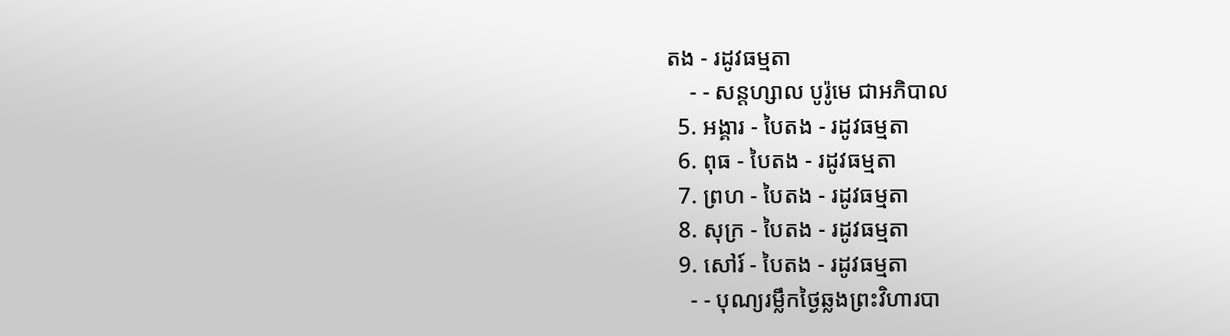តង - រដូវធម្មតា
    - - សន្ដហ្សាល បូរ៉ូមេ ជាអភិបាល
  5. អង្គារ - បៃតង - រដូវធម្មតា
  6. ពុធ - បៃតង - រដូវធម្មតា
  7. ព្រហ - បៃតង - រដូវធម្មតា
  8. សុក្រ - បៃតង - រដូវធម្មតា
  9. សៅរ៍ - បៃតង - រដូវធម្មតា
    - - បុណ្យរម្លឹកថ្ងៃឆ្លងព្រះវិហារបា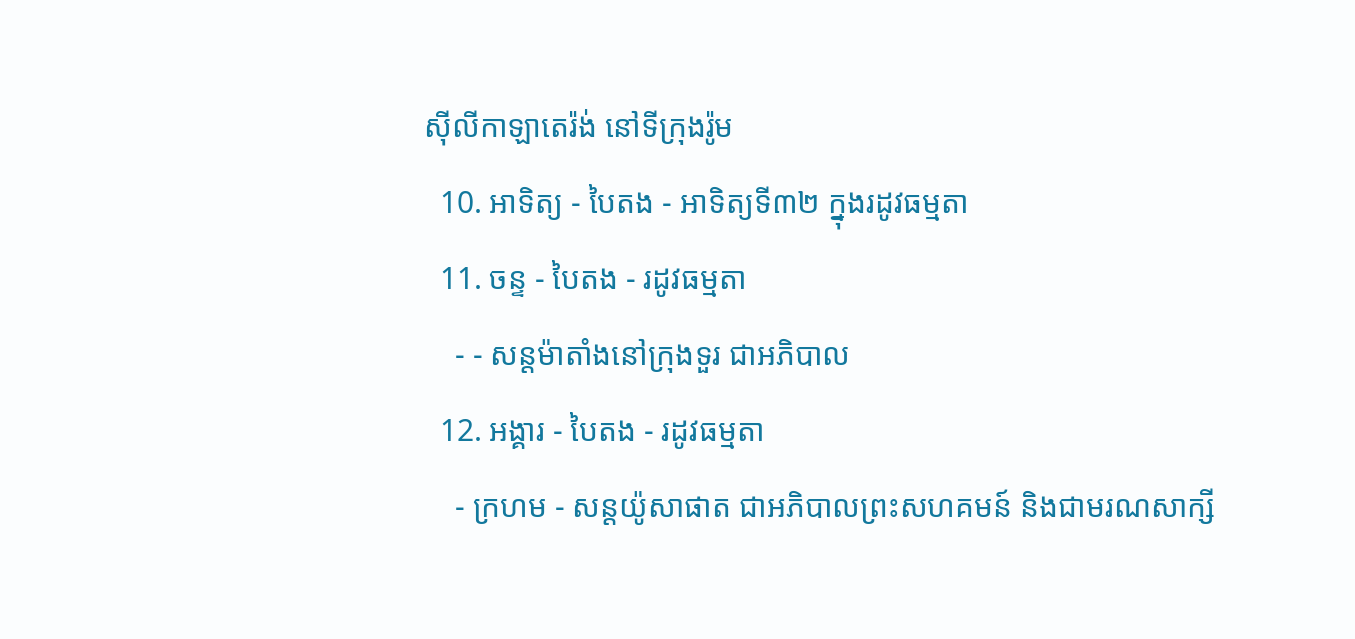ស៊ីលីកាឡាតេរ៉ង់ នៅទីក្រុងរ៉ូម
  10. អាទិត្យ - បៃតង - អាទិត្យទី៣២ ក្នុងរដូវធម្មតា
  11. ចន្ទ - បៃតង - រដូវធម្មតា
    - - សន្ដម៉ាតាំងនៅក្រុងទួរ ជាអភិបាល
  12. អង្គារ - បៃតង - រដូវធម្មតា
    - ក្រហម - សន្ដយ៉ូសាផាត ជាអភិបាលព្រះសហគមន៍ និងជាមរណសាក្សី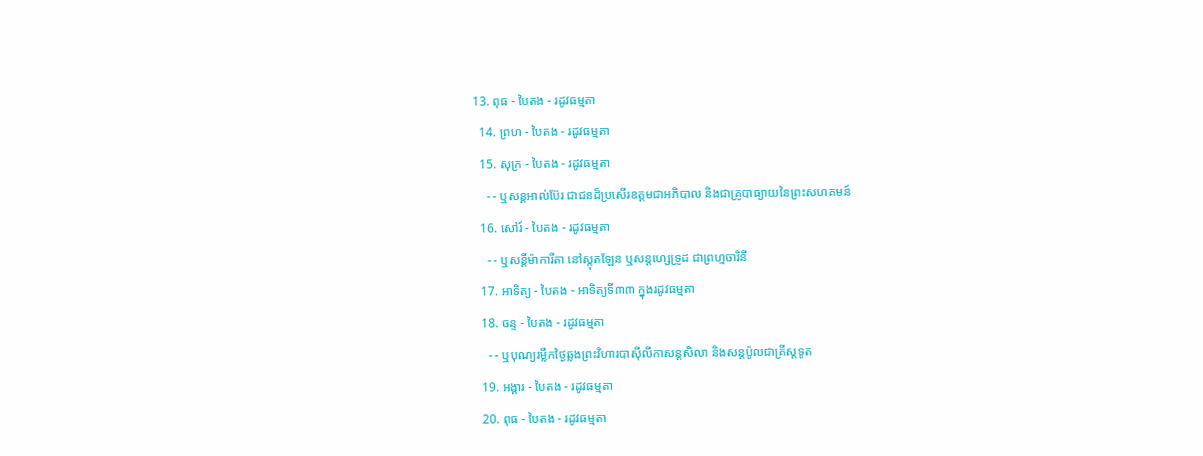13. ពុធ - បៃតង - រដូវធម្មតា
  14. ព្រហ - បៃតង - រដូវធម្មតា
  15. សុក្រ - បៃតង - រដូវធម្មតា
    - - ឬសន្ដអាល់ប៊ែរ ជាជនដ៏ប្រសើរឧត្ដមជាអភិបាល និងជាគ្រូបាធ្យាយនៃព្រះសហគមន៍
  16. សៅរ៍ - បៃតង - រដូវធម្មតា
    - - ឬសន្ដីម៉ាការីតា នៅស្កុតឡែន ឬសន្ដហ្សេទ្រូដ ជាព្រហ្មចារិនី
  17. អាទិត្យ - បៃតង - អាទិត្យទី៣៣ ក្នុងរដូវធម្មតា
  18. ចន្ទ - បៃតង - រដូវធម្មតា
    - - ឬបុណ្យរម្លឹកថ្ងៃឆ្លងព្រះវិហារបាស៊ីលីកាសន្ដសិលា និងសន្ដប៉ូលជាគ្រីស្ដទូត
  19. អង្គារ - បៃតង - រដូវធម្មតា
  20. ពុធ - បៃតង - រដូវធម្មតា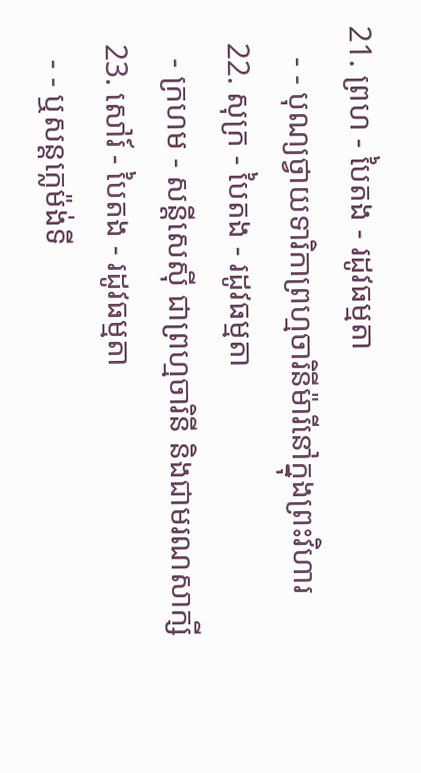21. ព្រហ - បៃតង - រដូវធម្មតា
    - - បុណ្យថ្វាយទារិកាព្រហ្មចារិនីម៉ារីនៅក្នុងព្រះវិហារ
  22. សុក្រ - បៃតង - រដូវធម្មតា
    - ក្រហម - សន្ដីសេស៊ី ជាព្រហ្មចារិនី និងជាមរណសាក្សី
  23. សៅរ៍ - បៃតង - រដូវធម្មតា
    - - ឬសន្ដក្លេម៉ង់ទី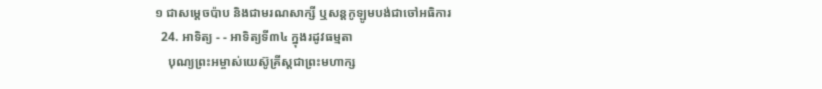១ ជាសម្ដេចប៉ាប និងជាមរណសាក្សី ឬសន្ដកូឡូមបង់ជាចៅអធិការ
  24. អាទិត្យ - - អាទិត្យទី៣៤ ក្នុងរដូវធម្មតា
    បុណ្យព្រះអម្ចាស់យេស៊ូគ្រីស្ដជាព្រះមហាក្ស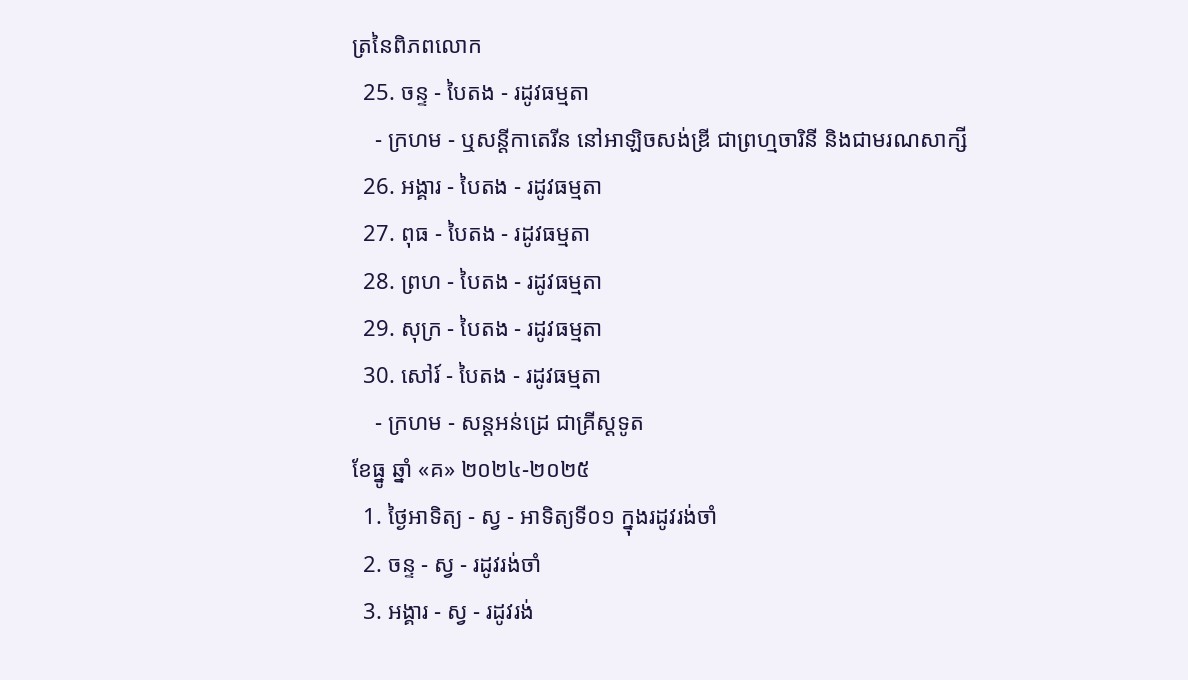ត្រនៃពិភពលោក
  25. ចន្ទ - បៃតង - រដូវធម្មតា
    - ក្រហម - ឬសន្ដីកាតេរីន នៅអាឡិចសង់ឌ្រី ជាព្រហ្មចារិនី និងជាមរណសាក្សី
  26. អង្គារ - បៃតង - រដូវធម្មតា
  27. ពុធ - បៃតង - រដូវធម្មតា
  28. ព្រហ - បៃតង - រដូវធម្មតា
  29. សុក្រ - បៃតង - រដូវធម្មតា
  30. សៅរ៍ - បៃតង - រដូវធម្មតា
    - ក្រហម - សន្ដអន់ដ្រេ ជាគ្រីស្ដទូត
ខែធ្នូ ឆ្នាំ «គ» ២០២៤-២០២៥
  1. ថ្ងៃអាទិត្យ - ស្វ - អាទិត្យទី០១ ក្នុងរដូវរង់ចាំ
  2. ចន្ទ - ស្វ - រដូវរង់ចាំ
  3. អង្គារ - ស្វ - រដូវរង់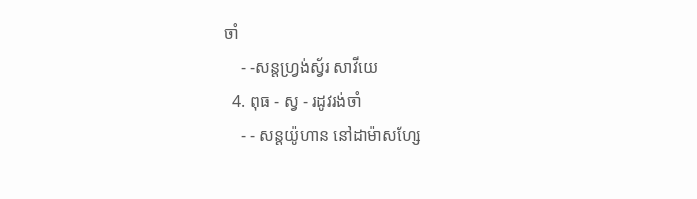ចាំ
    - -សន្ដហ្វ្រង់ស្វ័រ សាវីយេ
  4. ពុធ - ស្វ - រដូវរង់ចាំ
    - - សន្ដយ៉ូហាន នៅដាម៉ាសហ្សែ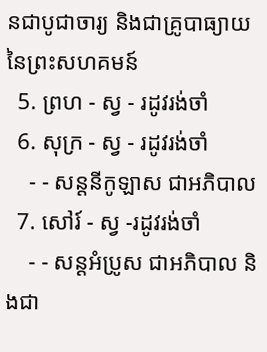នជាបូជាចារ្យ និងជាគ្រូបាធ្យាយនៃព្រះសហគមន៍
  5. ព្រហ - ស្វ - រដូវរង់ចាំ
  6. សុក្រ - ស្វ - រដូវរង់ចាំ
    - - សន្ដនីកូឡាស ជាអភិបាល
  7. សៅរ៍ - ស្វ -រដូវរង់ចាំ
    - - សន្ដអំប្រូស ជាអភិបាល និងជា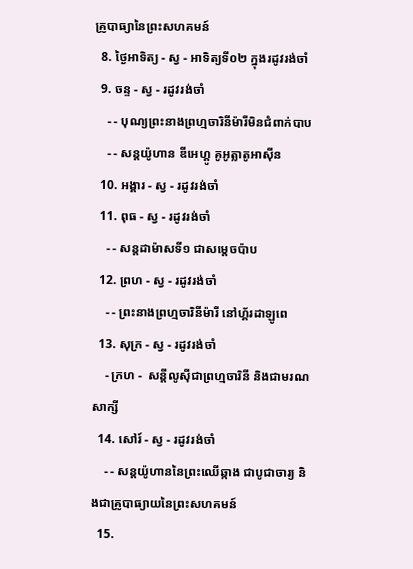គ្រូបាធ្យានៃព្រះសហគមន៍
  8. ថ្ងៃអាទិត្យ - ស្វ - អាទិត្យទី០២ ក្នុងរដូវរង់ចាំ
  9. ចន្ទ - ស្វ - រដូវរង់ចាំ
    - - បុណ្យព្រះនាងព្រហ្មចារិនីម៉ារីមិនជំពាក់បាប
    - - សន្ដយ៉ូហាន ឌីអេហ្គូ គូអូត្លាតូអាស៊ីន
  10. អង្គារ - ស្វ - រដូវរង់ចាំ
  11. ពុធ - ស្វ - រដូវរង់ចាំ
    - - សន្ដដាម៉ាសទី១ ជាសម្ដេចប៉ាប
  12. ព្រហ - ស្វ - រដូវរង់ចាំ
    - - ព្រះនាងព្រហ្មចារិនីម៉ារី នៅហ្គ័រដាឡូពេ
  13. សុក្រ - ស្វ - រដូវរង់ចាំ
    - ក្រហ -  សន្ដីលូស៊ីជាព្រហ្មចារិនី និងជាមរណសាក្សី
  14. សៅរ៍ - ស្វ - រដូវរង់ចាំ
    - - សន្ដយ៉ូហាននៃព្រះឈើឆ្កាង ជាបូជាចារ្យ និងជាគ្រូបាធ្យាយនៃព្រះសហគមន៍
  15.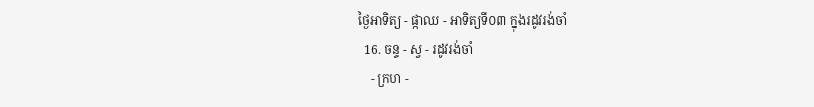ថ្ងៃអាទិត្យ - ផ្កាឈ - អាទិត្យទី០៣ ក្នុងរដូវរង់ចាំ
  16. ចន្ទ - ស្វ - រដូវរង់ចាំ
    - ក្រហ -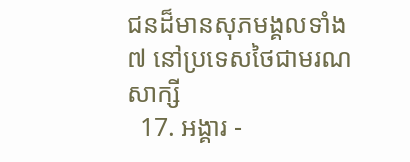ជនដ៏មានសុភមង្គលទាំង៧ នៅប្រទេសថៃជាមរណសាក្សី
  17. អង្គារ -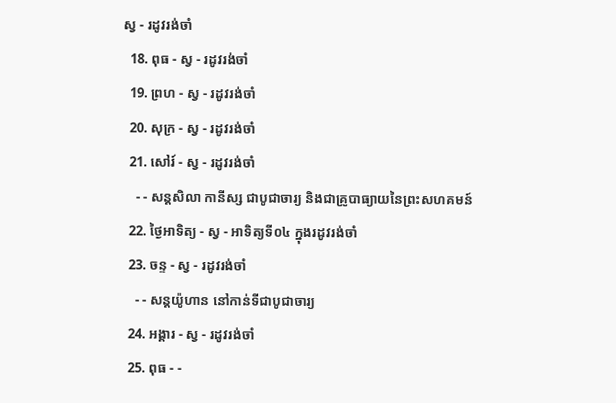ស្វ - រដូវរង់ចាំ
  18. ពុធ - ស្វ - រដូវរង់ចាំ
  19. ព្រហ - ស្វ - រដូវរង់ចាំ
  20. សុក្រ - ស្វ - រដូវរង់ចាំ
  21. សៅរ៍ - ស្វ - រដូវរង់ចាំ
    - - សន្ដសិលា កានីស្ស ជាបូជាចារ្យ និងជាគ្រូបាធ្យាយនៃព្រះសហគមន៍
  22. ថ្ងៃអាទិត្យ - ស្វ - អាទិត្យទី០៤ ក្នុងរដូវរង់ចាំ
  23. ចន្ទ - ស្វ - រដូវរង់ចាំ
    - - សន្ដយ៉ូហាន នៅកាន់ទីជាបូជាចារ្យ
  24. អង្គារ - ស្វ - រដូវរង់ចាំ
  25. ពុធ - -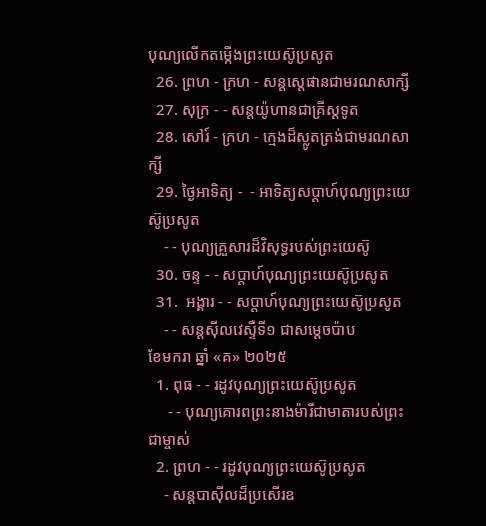បុណ្យលើកតម្កើងព្រះយេស៊ូប្រសូត
  26. ព្រហ - ក្រហ - សន្តស្តេផានជាមរណសាក្សី
  27. សុក្រ - - សន្តយ៉ូហានជាគ្រីស្តទូត
  28. សៅរ៍ - ក្រហ - ក្មេងដ៏ស្លូតត្រង់ជាមរណសាក្សី
  29. ថ្ងៃអាទិត្យ -  - អាទិត្យសប្ដាហ៍បុណ្យព្រះយេស៊ូប្រសូត
    - - បុណ្យគ្រួសារដ៏វិសុទ្ធរបស់ព្រះយេស៊ូ
  30. ចន្ទ - - សប្ដាហ៍បុណ្យព្រះយេស៊ូប្រសូត
  31.  អង្គារ - - សប្ដាហ៍បុណ្យព្រះយេស៊ូប្រសូត
    - - សន្ដស៊ីលវេស្ទឺទី១ ជាសម្ដេចប៉ាប
ខែមករា ឆ្នាំ «គ» ២០២៥
  1. ពុធ - - រដូវបុណ្យព្រះយេស៊ូប្រសូត
     - - បុណ្យគោរពព្រះនាងម៉ារីជាមាតារបស់ព្រះជាម្ចាស់
  2. ព្រហ - - រដូវបុណ្យព្រះយេស៊ូប្រសូត
    - សន្ដបាស៊ីលដ៏ប្រសើរឧ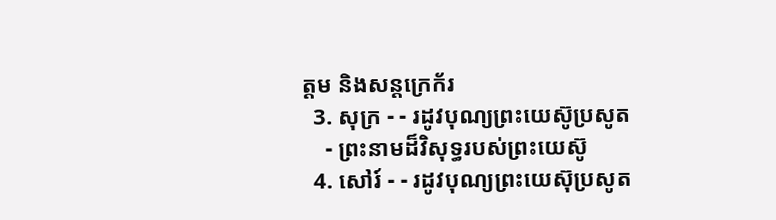ត្ដម និងសន្ដក្រេក័រ
  3. សុក្រ - - រដូវបុណ្យព្រះយេស៊ូប្រសូត
    - ព្រះនាមដ៏វិសុទ្ធរបស់ព្រះយេស៊ូ
  4. សៅរ៍ - - រដូវបុណ្យព្រះយេស៊ុប្រសូត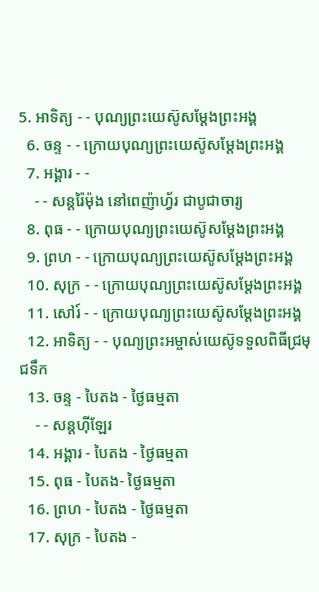5. អាទិត្យ - - បុណ្យព្រះយេស៊ូសម្ដែងព្រះអង្គ
  6. ចន្ទ - - ក្រោយបុណ្យព្រះយេស៊ូសម្ដែងព្រះអង្គ
  7. អង្គារ - -
    - - សន្ដរ៉ៃម៉ុង នៅពេញ៉ាហ្វ័រ ជាបូជាចារ្យ
  8. ពុធ - - ក្រោយបុណ្យព្រះយេស៊ូសម្ដែងព្រះអង្គ
  9. ព្រហ - - ក្រោយបុណ្យព្រះយេស៊ូសម្ដែងព្រះអង្គ
  10. សុក្រ - - ក្រោយបុណ្យព្រះយេស៊ូសម្ដែងព្រះអង្គ
  11. សៅរ៍ - - ក្រោយបុណ្យព្រះយេស៊ូសម្ដែងព្រះអង្គ
  12. អាទិត្យ - - បុណ្យព្រះអម្ចាស់យេស៊ូទទួលពិធីជ្រមុជទឹក
  13. ចន្ទ - បៃតង - ថ្ងៃធម្មតា
    - - សន្ដហ៊ីឡែរ
  14. អង្គារ - បៃតង - ថ្ងៃធម្មតា
  15. ពុធ - បៃតង- ថ្ងៃធម្មតា
  16. ព្រហ - បៃតង - ថ្ងៃធម្មតា
  17. សុក្រ - បៃតង -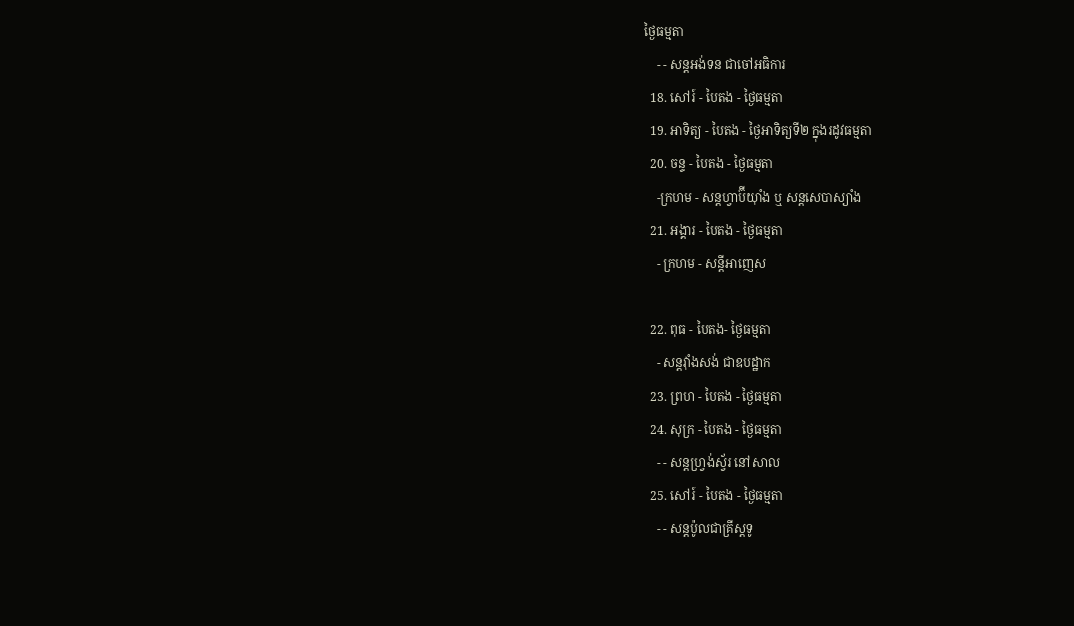ថ្ងៃធម្មតា
    - - សន្ដអង់ទន ជាចៅអធិការ
  18. សៅរ៍ - បៃតង - ថ្ងៃធម្មតា
  19. អាទិត្យ - បៃតង - ថ្ងៃអាទិត្យទី២ ក្នុងរដូវធម្មតា
  20. ចន្ទ - បៃតង - ថ្ងៃធម្មតា
    -ក្រហម - សន្ដហ្វាប៊ីយ៉ាំង ឬ សន្ដសេបាស្យាំង
  21. អង្គារ - បៃតង - ថ្ងៃធម្មតា
    - ក្រហម - សន្ដីអាញេស

  22. ពុធ - បៃតង- ថ្ងៃធម្មតា
    - សន្ដវ៉ាំងសង់ ជាឧបដ្ឋាក
  23. ព្រហ - បៃតង - ថ្ងៃធម្មតា
  24. សុក្រ - បៃតង - ថ្ងៃធម្មតា
    - - សន្ដហ្វ្រង់ស្វ័រ នៅសាល
  25. សៅរ៍ - បៃតង - ថ្ងៃធម្មតា
    - - សន្ដប៉ូលជាគ្រីស្ដទូ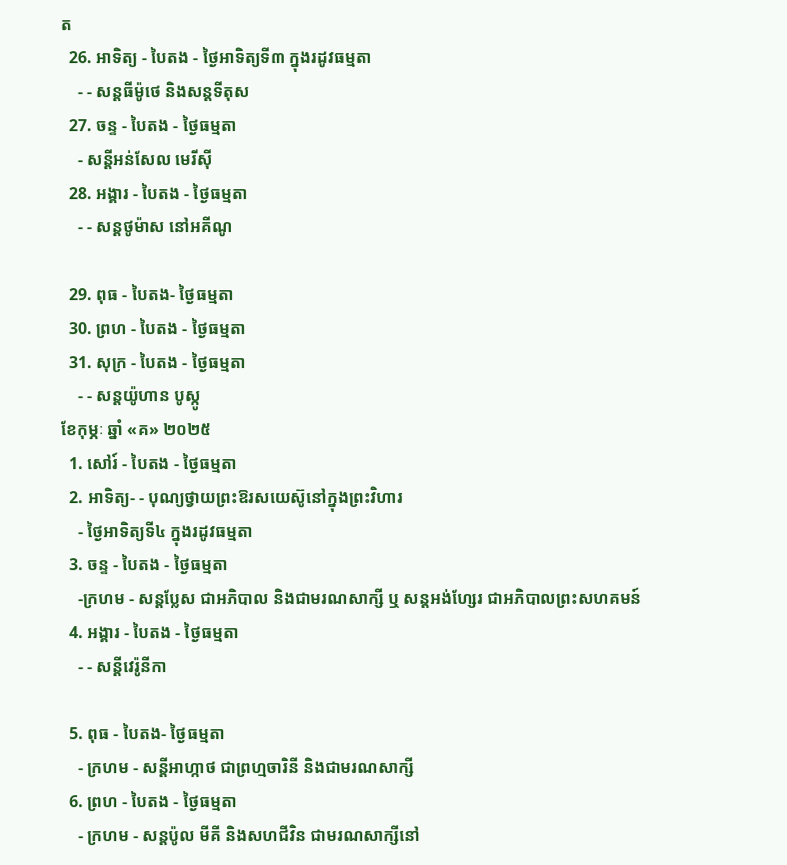ត
  26. អាទិត្យ - បៃតង - ថ្ងៃអាទិត្យទី៣ ក្នុងរដូវធម្មតា
    - - សន្ដធីម៉ូថេ និងសន្ដទីតុស
  27. ចន្ទ - បៃតង - ថ្ងៃធម្មតា
    - សន្ដីអន់សែល មេរីស៊ី
  28. អង្គារ - បៃតង - ថ្ងៃធម្មតា
    - - សន្ដថូម៉ាស នៅអគីណូ

  29. ពុធ - បៃតង- ថ្ងៃធម្មតា
  30. ព្រហ - បៃតង - ថ្ងៃធម្មតា
  31. សុក្រ - បៃតង - ថ្ងៃធម្មតា
    - - សន្ដយ៉ូហាន បូស្កូ
ខែកុម្ភៈ ឆ្នាំ «គ» ២០២៥
  1. សៅរ៍ - បៃតង - ថ្ងៃធម្មតា
  2. អាទិត្យ- - បុណ្យថ្វាយព្រះឱរសយេស៊ូនៅក្នុងព្រះវិហារ
    - ថ្ងៃអាទិត្យទី៤ ក្នុងរដូវធម្មតា
  3. ចន្ទ - បៃតង - ថ្ងៃធម្មតា
    -ក្រហម - សន្ដប្លែស ជាអភិបាល និងជាមរណសាក្សី ឬ សន្ដអង់ហ្សែរ ជាអភិបាលព្រះសហគមន៍
  4. អង្គារ - បៃតង - ថ្ងៃធម្មតា
    - - សន្ដីវេរ៉ូនីកា

  5. ពុធ - បៃតង- ថ្ងៃធម្មតា
    - ក្រហម - សន្ដីអាហ្កាថ ជាព្រហ្មចារិនី និងជាមរណសាក្សី
  6. ព្រហ - បៃតង - ថ្ងៃធម្មតា
    - ក្រហម - សន្ដប៉ូល មីគី និងសហជីវិន ជាមរណសាក្សីនៅ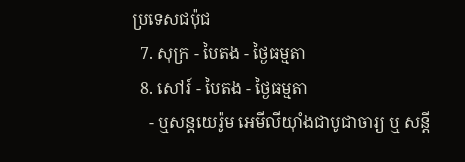ប្រទេសជប៉ុជ
  7. សុក្រ - បៃតង - ថ្ងៃធម្មតា
  8. សៅរ៍ - បៃតង - ថ្ងៃធម្មតា
    - ឬសន្ដយេរ៉ូម អេមីលីយ៉ាំងជាបូជាចារ្យ ឬ សន្ដី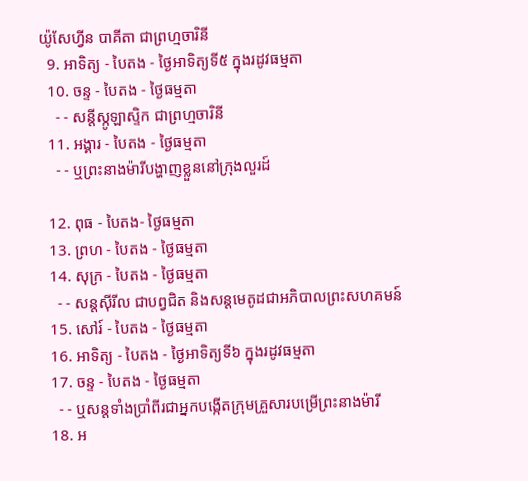យ៉ូសែហ្វីន បាគីតា ជាព្រហ្មចារិនី
  9. អាទិត្យ - បៃតង - ថ្ងៃអាទិត្យទី៥ ក្នុងរដូវធម្មតា
  10. ចន្ទ - បៃតង - ថ្ងៃធម្មតា
    - - សន្ដីស្កូឡាស្ទិក ជាព្រហ្មចារិនី
  11. អង្គារ - បៃតង - ថ្ងៃធម្មតា
    - - ឬព្រះនាងម៉ារីបង្ហាញខ្លួននៅក្រុងលួរដ៍

  12. ពុធ - បៃតង- ថ្ងៃធម្មតា
  13. ព្រហ - បៃតង - ថ្ងៃធម្មតា
  14. សុក្រ - បៃតង - ថ្ងៃធម្មតា
    - - សន្ដស៊ីរីល ជាបព្វជិត និងសន្ដមេតូដជាអភិបាលព្រះសហគមន៍
  15. សៅរ៍ - បៃតង - ថ្ងៃធម្មតា
  16. អាទិត្យ - បៃតង - ថ្ងៃអាទិត្យទី៦ ក្នុងរដូវធម្មតា
  17. ចន្ទ - បៃតង - ថ្ងៃធម្មតា
    - - ឬសន្ដទាំងប្រាំពីរជាអ្នកបង្កើតក្រុមគ្រួសារបម្រើព្រះនាងម៉ារី
  18. អ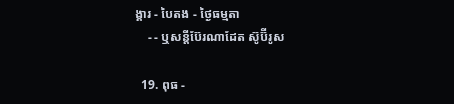ង្គារ - បៃតង - ថ្ងៃធម្មតា
    - - ឬសន្ដីប៊ែរណាដែត ស៊ូប៊ីរូស

  19. ពុធ -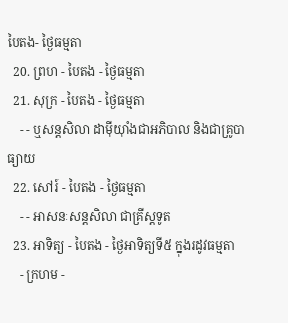បៃតង- ថ្ងៃធម្មតា
  20. ព្រហ - បៃតង - ថ្ងៃធម្មតា
  21. សុក្រ - បៃតង - ថ្ងៃធម្មតា
    - - ឬសន្ដសិលា ដាម៉ីយ៉ាំងជាអភិបាល និងជាគ្រូបាធ្យាយ
  22. សៅរ៍ - បៃតង - ថ្ងៃធម្មតា
    - - អាសនៈសន្ដសិលា ជាគ្រីស្ដទូត
  23. អាទិត្យ - បៃតង - ថ្ងៃអាទិត្យទី៥ ក្នុងរដូវធម្មតា
    - ក្រហម -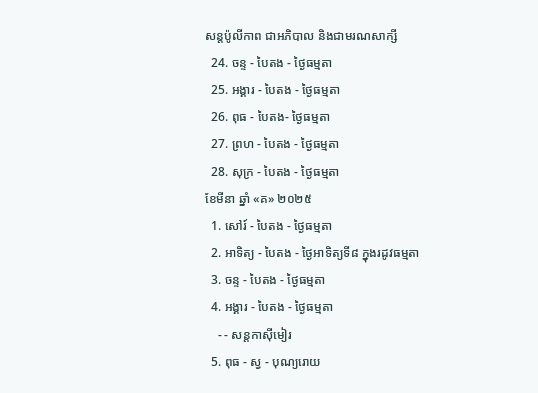សន្ដប៉ូលីកាព ជាអភិបាល និងជាមរណសាក្សី
  24. ចន្ទ - បៃតង - ថ្ងៃធម្មតា
  25. អង្គារ - បៃតង - ថ្ងៃធម្មតា
  26. ពុធ - បៃតង- ថ្ងៃធម្មតា
  27. ព្រហ - បៃតង - ថ្ងៃធម្មតា
  28. សុក្រ - បៃតង - ថ្ងៃធម្មតា
ខែមីនា ឆ្នាំ «គ» ២០២៥
  1. សៅរ៍ - បៃតង - ថ្ងៃធម្មតា
  2. អាទិត្យ - បៃតង - ថ្ងៃអាទិត្យទី៨ ក្នុងរដូវធម្មតា
  3. ចន្ទ - បៃតង - ថ្ងៃធម្មតា
  4. អង្គារ - បៃតង - ថ្ងៃធម្មតា
    - - សន្ដកាស៊ីមៀរ
  5. ពុធ - ស្វ - បុណ្យរោយ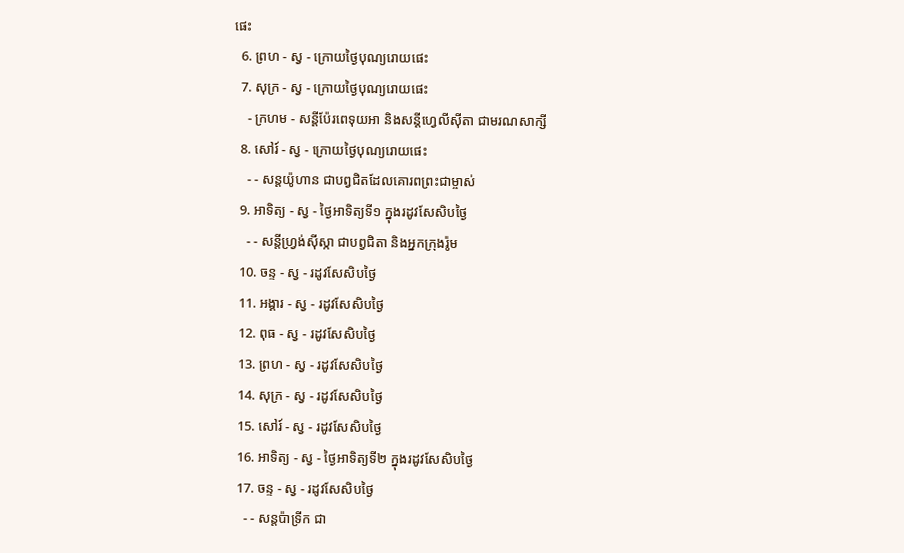ផេះ
  6. ព្រហ - ស្វ - ក្រោយថ្ងៃបុណ្យរោយផេះ
  7. សុក្រ - ស្វ - ក្រោយថ្ងៃបុណ្យរោយផេះ
    - ក្រហម - សន្ដីប៉ែរពេទុយអា និងសន្ដីហ្វេលីស៊ីតា ជាមរណសាក្សី
  8. សៅរ៍ - ស្វ - ក្រោយថ្ងៃបុណ្យរោយផេះ
    - - សន្ដយ៉ូហាន ជាបព្វជិតដែលគោរពព្រះជាម្ចាស់
  9. អាទិត្យ - ស្វ - ថ្ងៃអាទិត្យទី១ ក្នុងរដូវសែសិបថ្ងៃ
    - - សន្ដីហ្វ្រង់ស៊ីស្កា ជាបព្វជិតា និងអ្នកក្រុងរ៉ូម
  10. ចន្ទ - ស្វ - រដូវសែសិបថ្ងៃ
  11. អង្គារ - ស្វ - រដូវសែសិបថ្ងៃ
  12. ពុធ - ស្វ - រដូវសែសិបថ្ងៃ
  13. ព្រហ - ស្វ - រដូវសែសិបថ្ងៃ
  14. សុក្រ - ស្វ - រដូវសែសិបថ្ងៃ
  15. សៅរ៍ - ស្វ - រដូវសែសិបថ្ងៃ
  16. អាទិត្យ - ស្វ - ថ្ងៃអាទិត្យទី២ ក្នុងរដូវសែសិបថ្ងៃ
  17. ចន្ទ - ស្វ - រដូវសែសិបថ្ងៃ
    - - សន្ដប៉ាទ្រីក ជា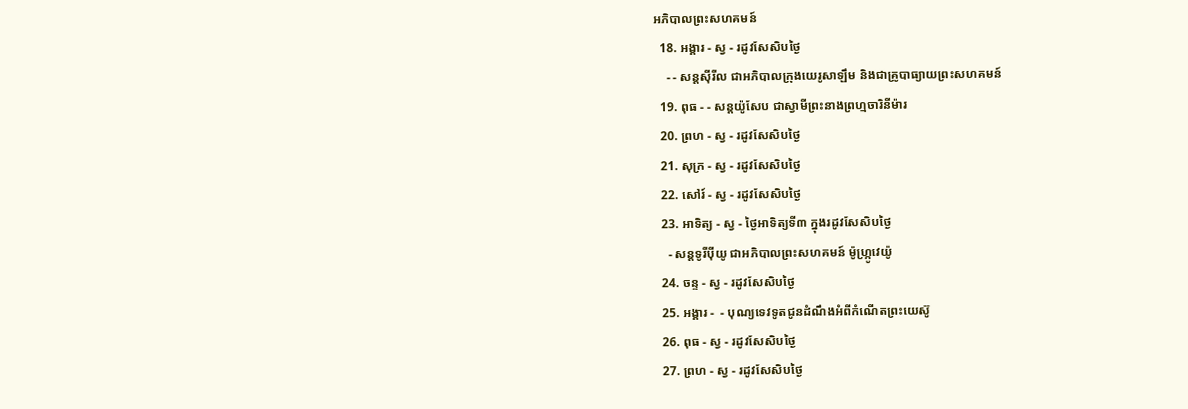អភិបាលព្រះសហគមន៍
  18. អង្គារ - ស្វ - រដូវសែសិបថ្ងៃ
    - - សន្ដស៊ីរីល ជាអភិបាលក្រុងយេរូសាឡឹម និងជាគ្រូបាធ្យាយព្រះសហគមន៍
  19. ពុធ - - សន្ដយ៉ូសែប ជាស្វាមីព្រះនាងព្រហ្មចារិនីម៉ារ
  20. ព្រហ - ស្វ - រដូវសែសិបថ្ងៃ
  21. សុក្រ - ស្វ - រដូវសែសិបថ្ងៃ
  22. សៅរ៍ - ស្វ - រដូវសែសិបថ្ងៃ
  23. អាទិត្យ - ស្វ - ថ្ងៃអាទិត្យទី៣ ក្នុងរដូវសែសិបថ្ងៃ
    - សន្ដទូរីប៉ីយូ ជាអភិបាលព្រះសហគមន៍ ម៉ូហ្ក្រូវេយ៉ូ
  24. ចន្ទ - ស្វ - រដូវសែសិបថ្ងៃ
  25. អង្គារ -  - បុណ្យទេវទូតជូនដំណឹងអំពីកំណើតព្រះយេស៊ូ
  26. ពុធ - ស្វ - រដូវសែសិបថ្ងៃ
  27. ព្រហ - ស្វ - រដូវសែសិបថ្ងៃ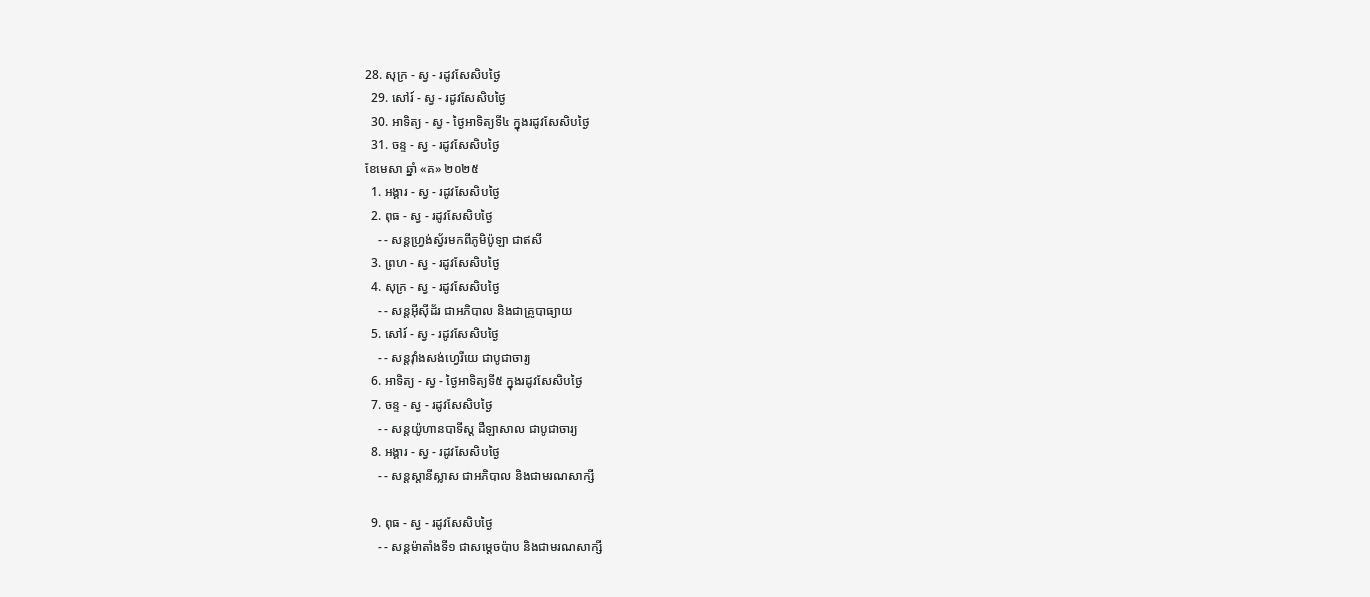28. សុក្រ - ស្វ - រដូវសែសិបថ្ងៃ
  29. សៅរ៍ - ស្វ - រដូវសែសិបថ្ងៃ
  30. អាទិត្យ - ស្វ - ថ្ងៃអាទិត្យទី៤ ក្នុងរដូវសែសិបថ្ងៃ
  31. ចន្ទ - ស្វ - រដូវសែសិបថ្ងៃ
ខែមេសា ឆ្នាំ «គ» ២០២៥
  1. អង្គារ - ស្វ - រដូវសែសិបថ្ងៃ
  2. ពុធ - ស្វ - រដូវសែសិបថ្ងៃ
    - - សន្ដហ្វ្រង់ស្វ័រមកពីភូមិប៉ូឡា ជាឥសី
  3. ព្រហ - ស្វ - រដូវសែសិបថ្ងៃ
  4. សុក្រ - ស្វ - រដូវសែសិបថ្ងៃ
    - - សន្ដអ៊ីស៊ីដ័រ ជាអភិបាល និងជាគ្រូបាធ្យាយ
  5. សៅរ៍ - ស្វ - រដូវសែសិបថ្ងៃ
    - - សន្ដវ៉ាំងសង់ហ្វេរីយេ ជាបូជាចារ្យ
  6. អាទិត្យ - ស្វ - ថ្ងៃអាទិត្យទី៥ ក្នុងរដូវសែសិបថ្ងៃ
  7. ចន្ទ - ស្វ - រដូវសែសិបថ្ងៃ
    - - សន្ដយ៉ូហានបាទីស្ដ ដឺឡាសាល ជាបូជាចារ្យ
  8. អង្គារ - ស្វ - រដូវសែសិបថ្ងៃ
    - - សន្ដស្ដានីស្លាស ជាអភិបាល និងជាមរណសាក្សី

  9. ពុធ - ស្វ - រដូវសែសិបថ្ងៃ
    - - សន្ដម៉ាតាំងទី១ ជាសម្ដេចប៉ាប និងជាមរណសាក្សី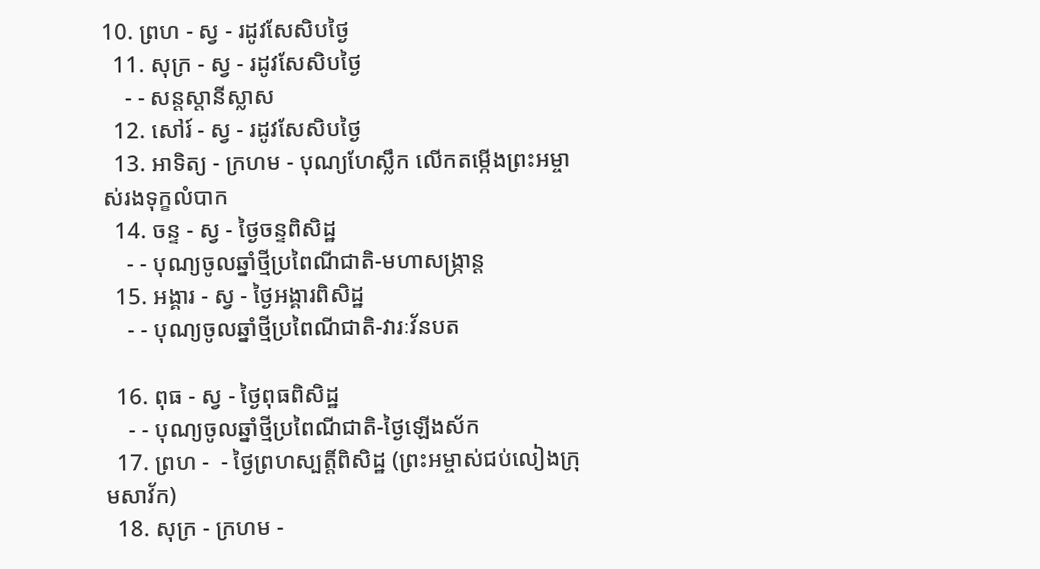10. ព្រហ - ស្វ - រដូវសែសិបថ្ងៃ
  11. សុក្រ - ស្វ - រដូវសែសិបថ្ងៃ
    - - សន្ដស្ដានីស្លាស
  12. សៅរ៍ - ស្វ - រដូវសែសិបថ្ងៃ
  13. អាទិត្យ - ក្រហម - បុណ្យហែស្លឹក លើកតម្កើងព្រះអម្ចាស់រងទុក្ខលំបាក
  14. ចន្ទ - ស្វ - ថ្ងៃចន្ទពិសិដ្ឋ
    - - បុណ្យចូលឆ្នាំថ្មីប្រពៃណីជាតិ-មហាសង្រ្កាន្ដ
  15. អង្គារ - ស្វ - ថ្ងៃអង្គារពិសិដ្ឋ
    - - បុណ្យចូលឆ្នាំថ្មីប្រពៃណីជាតិ-វារៈវ័នបត

  16. ពុធ - ស្វ - ថ្ងៃពុធពិសិដ្ឋ
    - - បុណ្យចូលឆ្នាំថ្មីប្រពៃណីជាតិ-ថ្ងៃឡើងស័ក
  17. ព្រហ -  - ថ្ងៃព្រហស្បត្ដិ៍ពិសិដ្ឋ (ព្រះអម្ចាស់ជប់លៀងក្រុមសាវ័ក)
  18. សុក្រ - ក្រហម -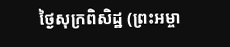ថ្ងៃសុក្រពិសិដ្ឋ (ព្រះអម្ចា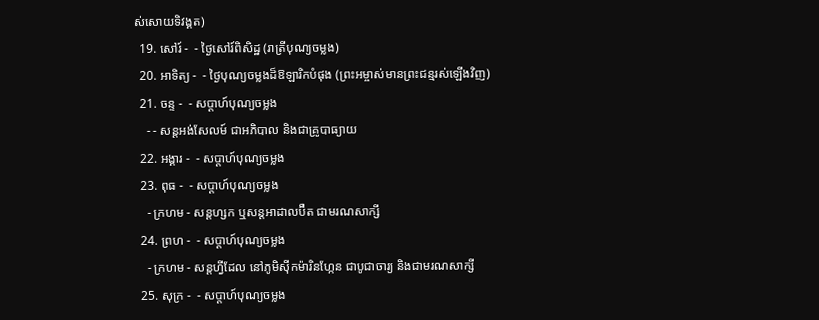ស់សោយទិវង្គត)
  19. សៅរ៍ -  - ថ្ងៃសៅរ៍ពិសិដ្ឋ (រាត្រីបុណ្យចម្លង)
  20. អាទិត្យ -  - ថ្ងៃបុណ្យចម្លងដ៏ឱឡារិកបំផុង (ព្រះអម្ចាស់មានព្រះជន្មរស់ឡើងវិញ)
  21. ចន្ទ -  - សប្ដាហ៍បុណ្យចម្លង
    - - សន្ដអង់សែលម៍ ជាអភិបាល និងជាគ្រូបាធ្យាយ
  22. អង្គារ -  - សប្ដាហ៍បុណ្យចម្លង
  23. ពុធ -  - សប្ដាហ៍បុណ្យចម្លង
    - ក្រហម - សន្ដហ្សក ឬសន្ដអាដាលប៊ឺត ជាមរណសាក្សី
  24. ព្រហ -  - សប្ដាហ៍បុណ្យចម្លង
    - ក្រហម - សន្ដហ្វីដែល នៅភូមិស៊ីកម៉ារិនហ្កែន ជាបូជាចារ្យ និងជាមរណសាក្សី
  25. សុក្រ -  - សប្ដាហ៍បុណ្យចម្លង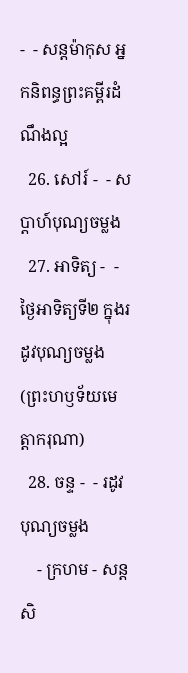-  - សន្ដម៉ាកុស អ្នកនិពន្ធព្រះគម្ពីរដំណឹងល្អ
  26. សៅរ៍ -  - សប្ដាហ៍បុណ្យចម្លង
  27. អាទិត្យ -  - ថ្ងៃអាទិត្យទី២ ក្នុងរដូវបុណ្យចម្លង (ព្រះហឫទ័យមេត្ដាករុណា)
  28. ចន្ទ -  - រដូវបុណ្យចម្លង
    - ក្រហម - សន្ដសិ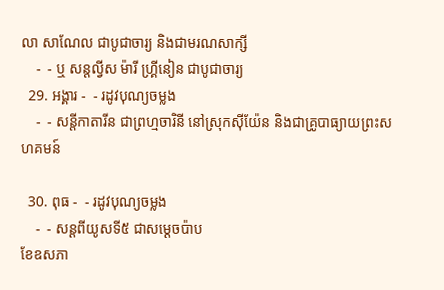លា សាណែល ជាបូជាចារ្យ និងជាមរណសាក្សី
    -  - ឬ សន្ដល្វីស ម៉ារី ហ្គ្រីនៀន ជាបូជាចារ្យ
  29. អង្គារ -  - រដូវបុណ្យចម្លង
    -  - សន្ដីកាតារីន ជាព្រហ្មចារិនី នៅស្រុកស៊ីយ៉ែន និងជាគ្រូបាធ្យាយព្រះសហគមន៍

  30. ពុធ -  - រដូវបុណ្យចម្លង
    -  - សន្ដពីយូសទី៥ ជាសម្ដេចប៉ាប
ខែឧសភា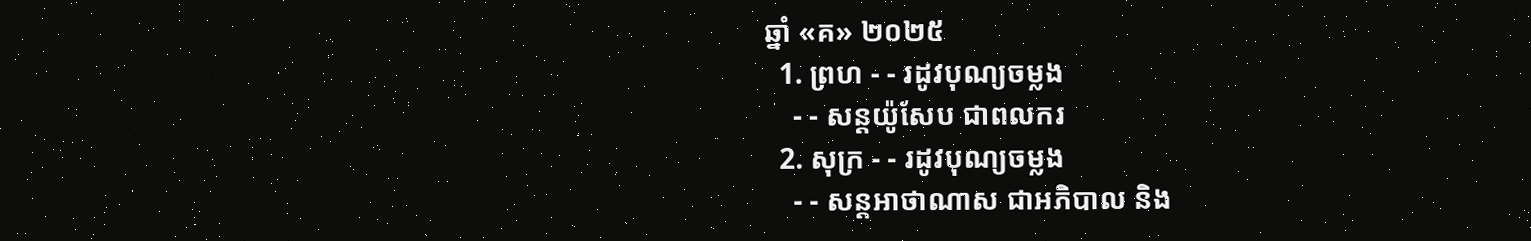ឆ្នាំ «គ» ២០២៥
  1. ព្រហ - - រដូវបុណ្យចម្លង
    - - សន្ដយ៉ូសែប ជាពលករ
  2. សុក្រ - - រដូវបុណ្យចម្លង
    - - សន្ដអាថាណាស ជាអភិបាល និង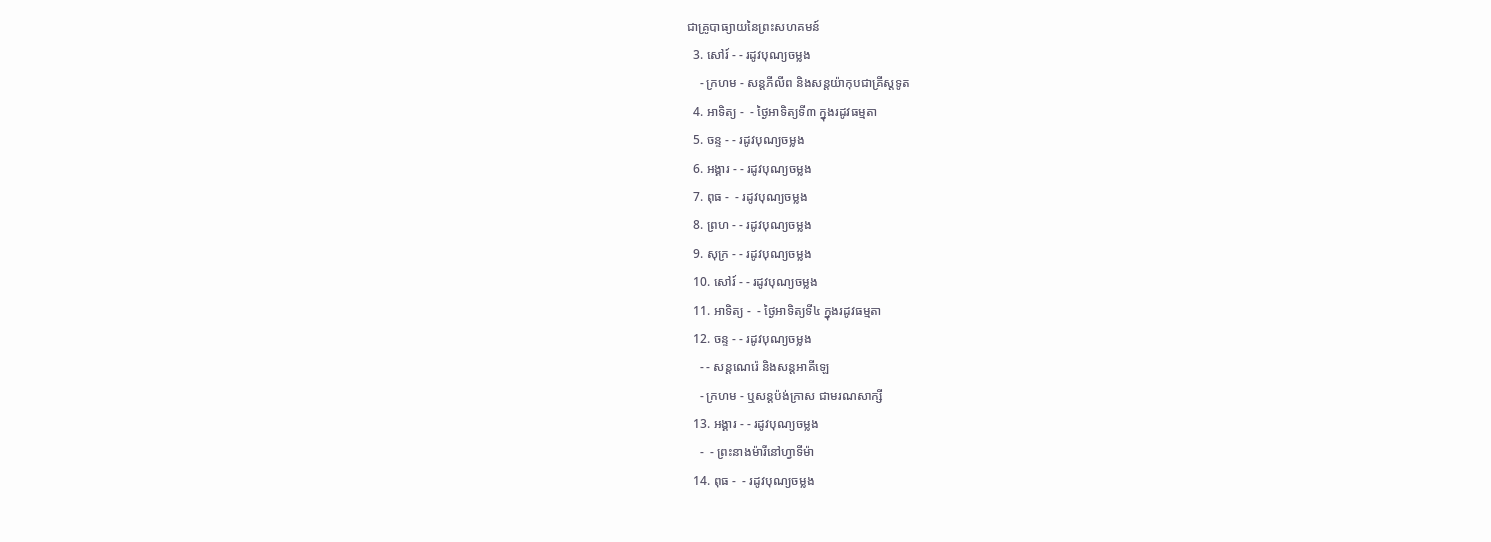ជាគ្រូបាធ្យាយនៃព្រះសហគមន៍
  3. សៅរ៍ - - រដូវបុណ្យចម្លង
    - ក្រហម - សន្ដភីលីព និងសន្ដយ៉ាកុបជាគ្រីស្ដទូត
  4. អាទិត្យ -  - ថ្ងៃអាទិត្យទី៣ ក្នុងរដូវធម្មតា
  5. ចន្ទ - - រដូវបុណ្យចម្លង
  6. អង្គារ - - រដូវបុណ្យចម្លង
  7. ពុធ -  - រដូវបុណ្យចម្លង
  8. ព្រហ - - រដូវបុណ្យចម្លង
  9. សុក្រ - - រដូវបុណ្យចម្លង
  10. សៅរ៍ - - រដូវបុណ្យចម្លង
  11. អាទិត្យ -  - ថ្ងៃអាទិត្យទី៤ ក្នុងរដូវធម្មតា
  12. ចន្ទ - - រដូវបុណ្យចម្លង
    - - សន្ដណេរ៉េ និងសន្ដអាគីឡេ
    - ក្រហម - ឬសន្ដប៉ង់ក្រាស ជាមរណសាក្សី
  13. អង្គារ - - រដូវបុណ្យចម្លង
    -  - ព្រះនាងម៉ារីនៅហ្វាទីម៉ា
  14. ពុធ -  - រដូវបុណ្យចម្លង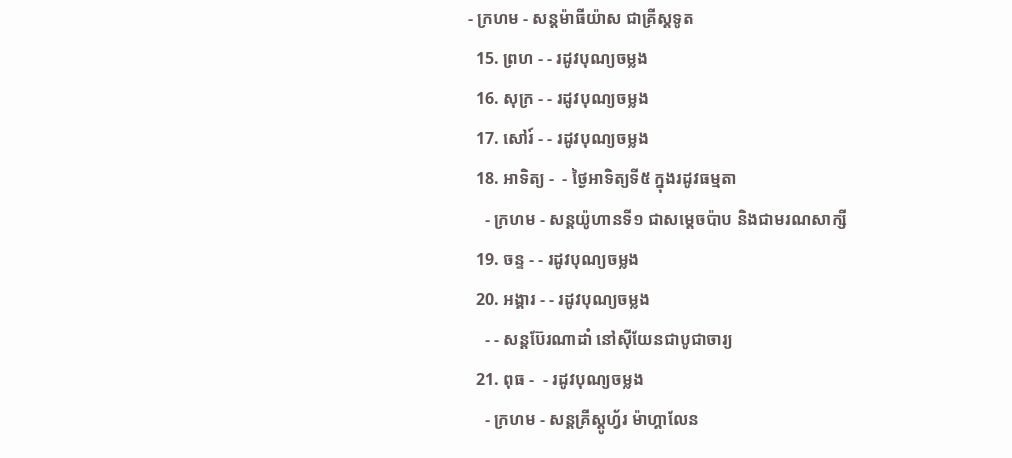- ក្រហម - សន្ដម៉ាធីយ៉ាស ជាគ្រីស្ដទូត
  15. ព្រហ - - រដូវបុណ្យចម្លង
  16. សុក្រ - - រដូវបុណ្យចម្លង
  17. សៅរ៍ - - រដូវបុណ្យចម្លង
  18. អាទិត្យ -  - ថ្ងៃអាទិត្យទី៥ ក្នុងរដូវធម្មតា
    - ក្រហម - សន្ដយ៉ូហានទី១ ជាសម្ដេចប៉ាប និងជាមរណសាក្សី
  19. ចន្ទ - - រដូវបុណ្យចម្លង
  20. អង្គារ - - រដូវបុណ្យចម្លង
    - - សន្ដប៊ែរណាដាំ នៅស៊ីយែនជាបូជាចារ្យ
  21. ពុធ -  - រដូវបុណ្យចម្លង
    - ក្រហម - សន្ដគ្រីស្ដូហ្វ័រ ម៉ាហ្គាលែន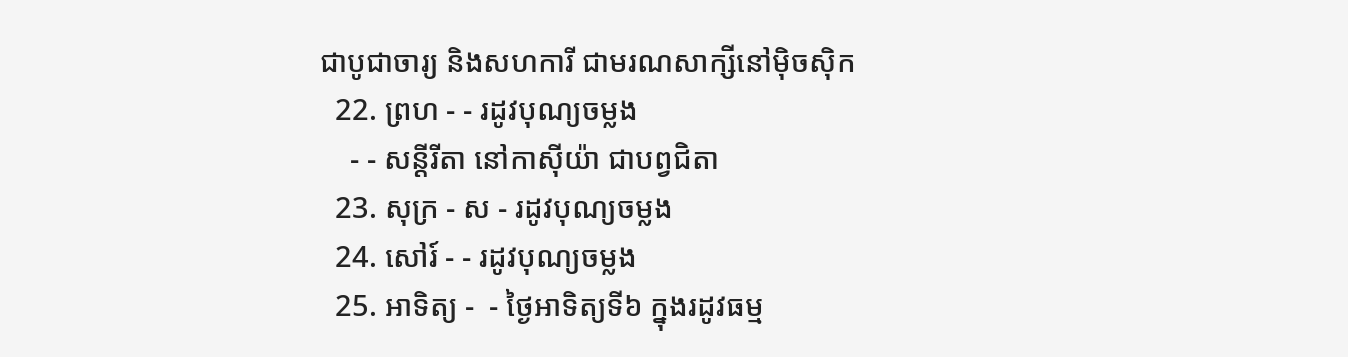ជាបូជាចារ្យ និងសហការី ជាមរណសាក្សីនៅម៉ិចស៊ិក
  22. ព្រហ - - រដូវបុណ្យចម្លង
    - - សន្ដីរីតា នៅកាស៊ីយ៉ា ជាបព្វជិតា
  23. សុក្រ - ស - រដូវបុណ្យចម្លង
  24. សៅរ៍ - - រដូវបុណ្យចម្លង
  25. អាទិត្យ -  - ថ្ងៃអាទិត្យទី៦ ក្នុងរដូវធម្ម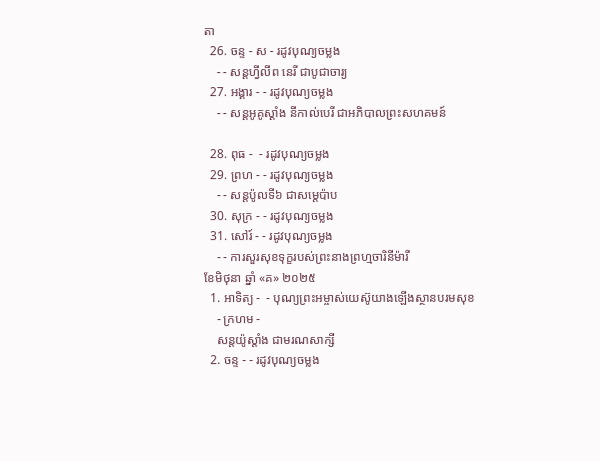តា
  26. ចន្ទ - ស - រដូវបុណ្យចម្លង
    - - សន្ដហ្វីលីព នេរី ជាបូជាចារ្យ
  27. អង្គារ - - រដូវបុណ្យចម្លង
    - - សន្ដអូគូស្ដាំង នីកាល់បេរី ជាអភិបាលព្រះសហគមន៍

  28. ពុធ -  - រដូវបុណ្យចម្លង
  29. ព្រហ - - រដូវបុណ្យចម្លង
    - - សន្ដប៉ូលទី៦ ជាសម្ដេប៉ាប
  30. សុក្រ - - រដូវបុណ្យចម្លង
  31. សៅរ៍ - - រដូវបុណ្យចម្លង
    - - ការសួរសុខទុក្ខរបស់ព្រះនាងព្រហ្មចារិនីម៉ារី
ខែមិថុនា ឆ្នាំ «គ» ២០២៥
  1. អាទិត្យ -  - បុណ្យព្រះអម្ចាស់យេស៊ូយាងឡើងស្ថានបរមសុខ
    - ក្រហម -
    សន្ដយ៉ូស្ដាំង ជាមរណសាក្សី
  2. ចន្ទ - - រដូវបុណ្យចម្លង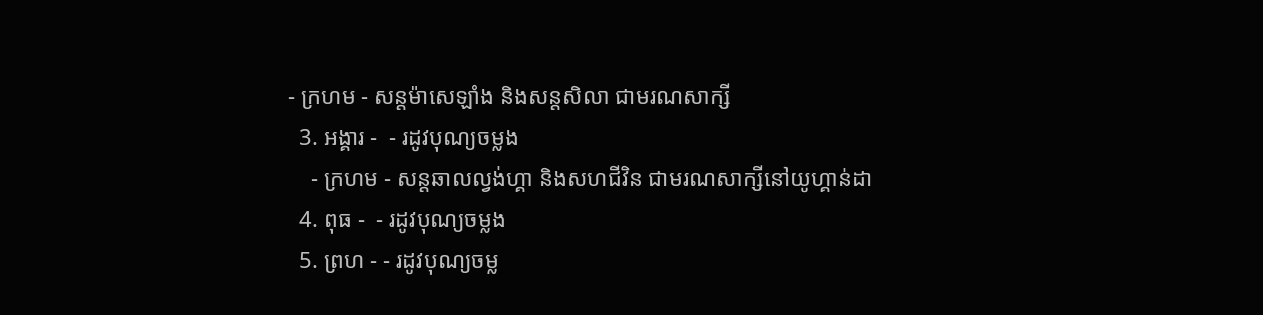- ក្រហម - សន្ដម៉ាសេឡាំង និងសន្ដសិលា ជាមរណសាក្សី
  3. អង្គារ -  - រដូវបុណ្យចម្លង
    - ក្រហម - សន្ដឆាលល្វង់ហ្គា និងសហជីវិន ជាមរណសាក្សីនៅយូហ្គាន់ដា
  4. ពុធ -  - រដូវបុណ្យចម្លង
  5. ព្រហ - - រដូវបុណ្យចម្ល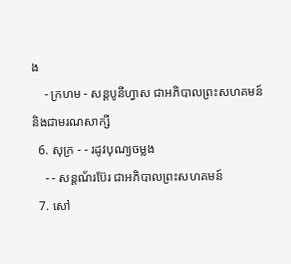ង
    - ក្រហម - សន្ដបូនីហ្វាស ជាអភិបាលព្រះសហគមន៍ និងជាមរណសាក្សី
  6. សុក្រ - - រដូវបុណ្យចម្លង
    - - សន្ដណ័រប៊ែរ ជាអភិបាលព្រះសហគមន៍
  7. សៅ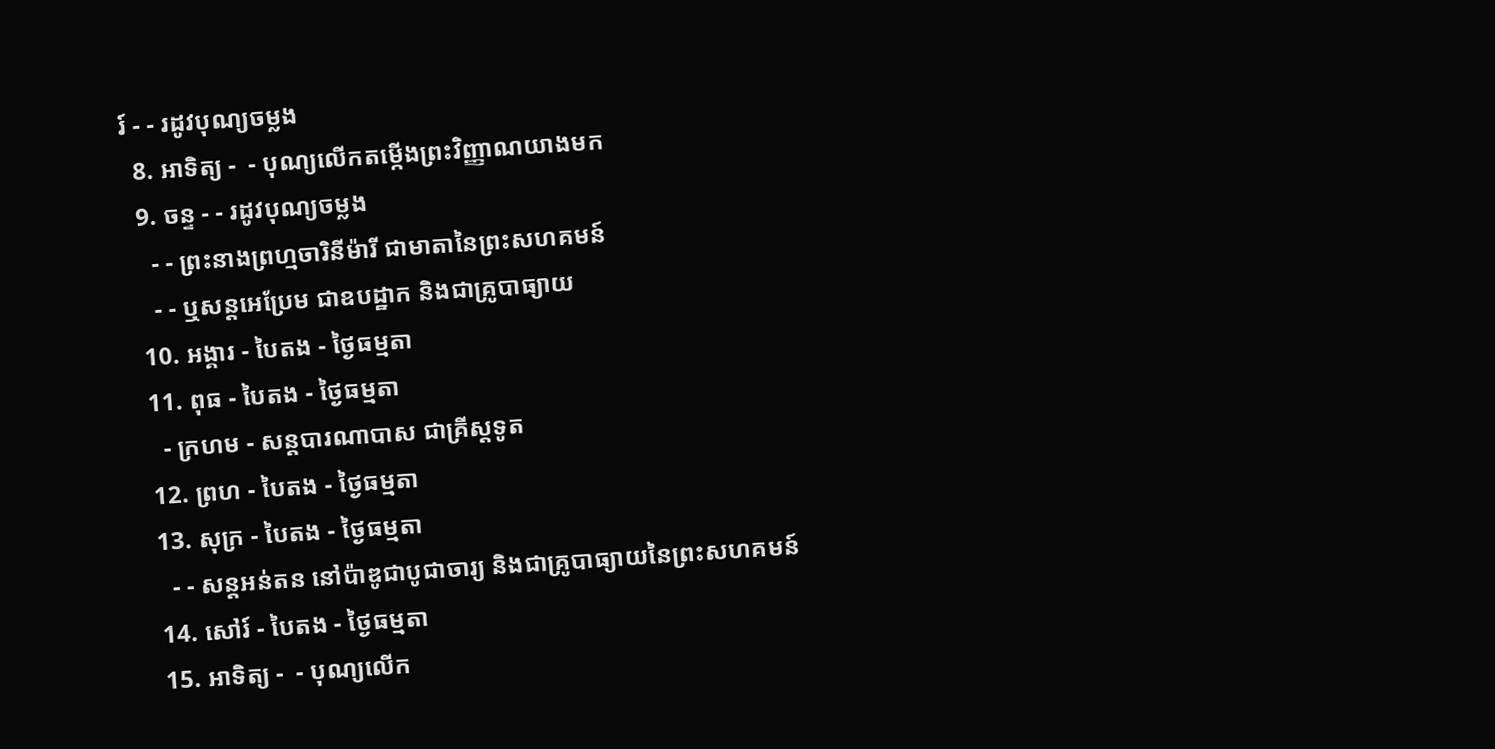រ៍ - - រដូវបុណ្យចម្លង
  8. អាទិត្យ -  - បុណ្យលើកតម្កើងព្រះវិញ្ញាណយាងមក
  9. ចន្ទ - - រដូវបុណ្យចម្លង
    - - ព្រះនាងព្រហ្មចារិនីម៉ារី ជាមាតានៃព្រះសហគមន៍
    - - ឬសន្ដអេប្រែម ជាឧបដ្ឋាក និងជាគ្រូបាធ្យាយ
  10. អង្គារ - បៃតង - ថ្ងៃធម្មតា
  11. ពុធ - បៃតង - ថ្ងៃធម្មតា
    - ក្រហម - សន្ដបារណាបាស ជាគ្រីស្ដទូត
  12. ព្រហ - បៃតង - ថ្ងៃធម្មតា
  13. សុក្រ - បៃតង - ថ្ងៃធម្មតា
    - - សន្ដអន់តន នៅប៉ាឌូជាបូជាចារ្យ និងជាគ្រូបាធ្យាយនៃព្រះសហគមន៍
  14. សៅរ៍ - បៃតង - ថ្ងៃធម្មតា
  15. អាទិត្យ -  - បុណ្យលើក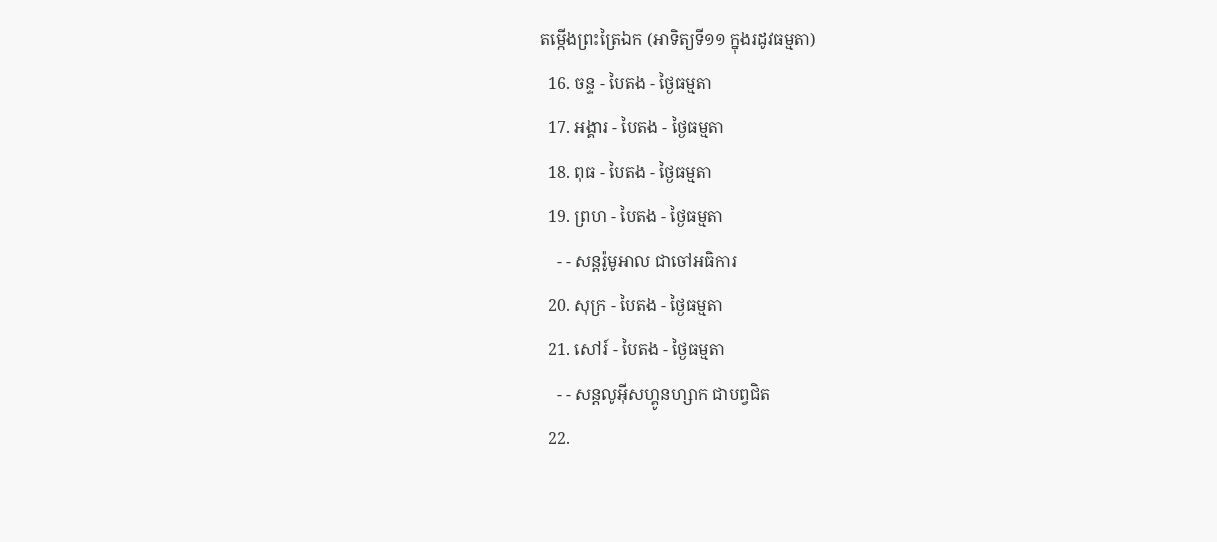តម្កើងព្រះត្រៃឯក (អាទិត្យទី១១ ក្នុងរដូវធម្មតា)
  16. ចន្ទ - បៃតង - ថ្ងៃធម្មតា
  17. អង្គារ - បៃតង - ថ្ងៃធម្មតា
  18. ពុធ - បៃតង - ថ្ងៃធម្មតា
  19. ព្រហ - បៃតង - ថ្ងៃធម្មតា
    - - សន្ដរ៉ូមូអាល ជាចៅអធិការ
  20. សុក្រ - បៃតង - ថ្ងៃធម្មតា
  21. សៅរ៍ - បៃតង - ថ្ងៃធម្មតា
    - - សន្ដលូអ៊ីសហ្គូនហ្សាក ជាបព្វជិត
  22.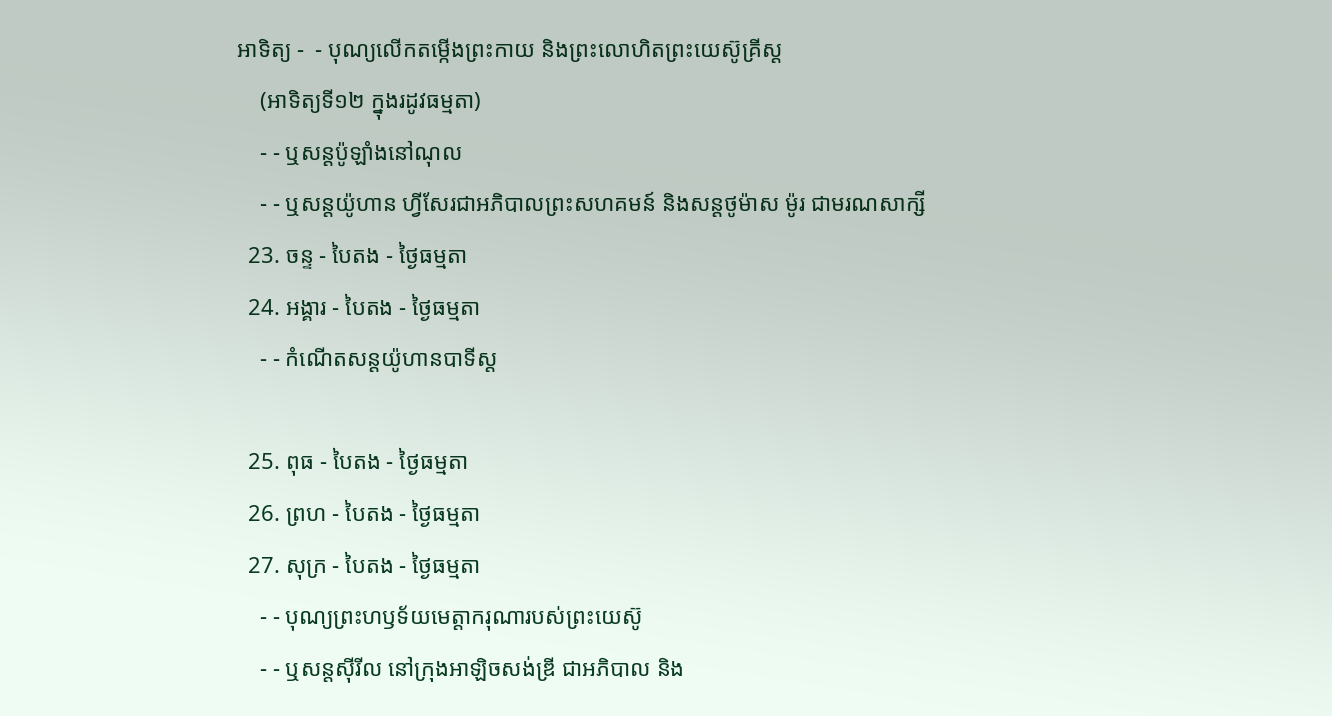អាទិត្យ -  - បុណ្យលើកតម្កើងព្រះកាយ និងព្រះលោហិតព្រះយេស៊ូគ្រីស្ដ
    (អាទិត្យទី១២ ក្នុងរដូវធម្មតា)
    - - ឬសន្ដប៉ូឡាំងនៅណុល
    - - ឬសន្ដយ៉ូហាន ហ្វីសែរជាអភិបាលព្រះសហគមន៍ និងសន្ដថូម៉ាស ម៉ូរ ជាមរណសាក្សី
  23. ចន្ទ - បៃតង - ថ្ងៃធម្មតា
  24. អង្គារ - បៃតង - ថ្ងៃធម្មតា
    - - កំណើតសន្ដយ៉ូហានបាទីស្ដ

  25. ពុធ - បៃតង - ថ្ងៃធម្មតា
  26. ព្រហ - បៃតង - ថ្ងៃធម្មតា
  27. សុក្រ - បៃតង - ថ្ងៃធម្មតា
    - - បុណ្យព្រះហឫទ័យមេត្ដាករុណារបស់ព្រះយេស៊ូ
    - - ឬសន្ដស៊ីរីល នៅក្រុងអាឡិចសង់ឌ្រី ជាអភិបាល និង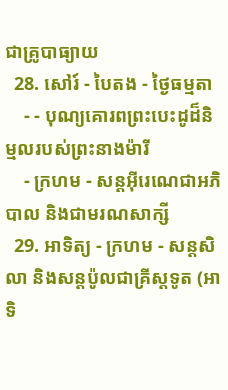ជាគ្រូបាធ្យាយ
  28. សៅរ៍ - បៃតង - ថ្ងៃធម្មតា
    - - បុណ្យគោរពព្រះបេះដូដ៏និម្មលរបស់ព្រះនាងម៉ារី
    - ក្រហម - សន្ដអ៊ីរេណេជាអភិបាល និងជាមរណសាក្សី
  29. អាទិត្យ - ក្រហម - សន្ដសិលា និងសន្ដប៉ូលជាគ្រីស្ដទូត (អាទិ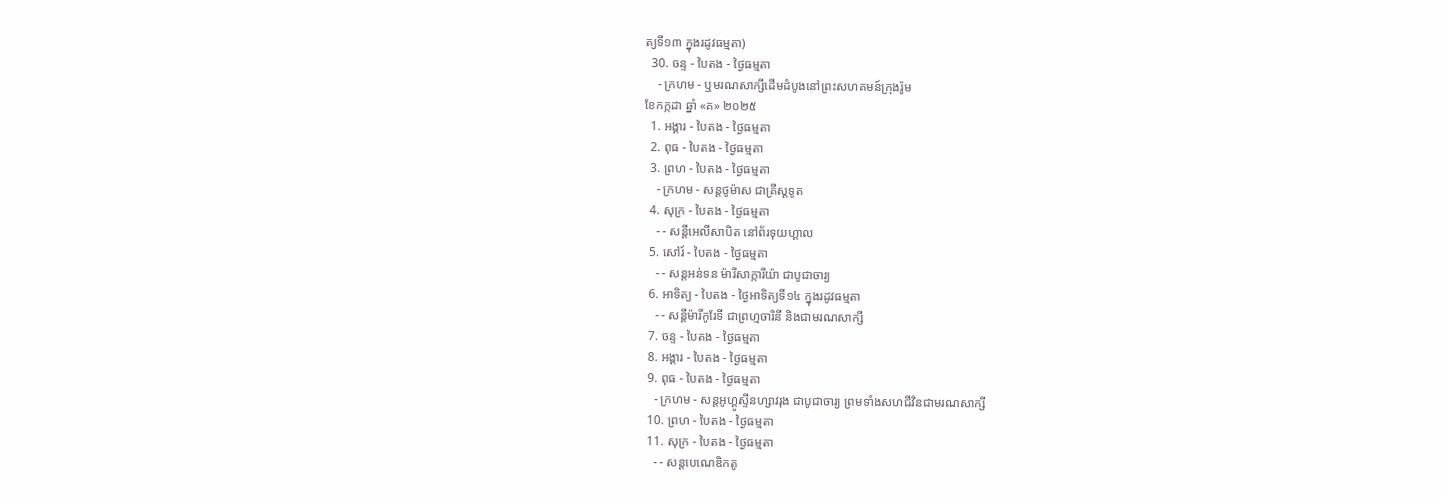ត្យទី១៣ ក្នុងរដូវធម្មតា)
  30. ចន្ទ - បៃតង - ថ្ងៃធម្មតា
    - ក្រហម - ឬមរណសាក្សីដើមដំបូងនៅព្រះសហគមន៍ក្រុងរ៉ូម
ខែកក្កដា ឆ្នាំ «គ» ២០២៥
  1. អង្គារ - បៃតង - ថ្ងៃធម្មតា
  2. ពុធ - បៃតង - ថ្ងៃធម្មតា
  3. ព្រហ - បៃតង - ថ្ងៃធម្មតា
    - ក្រហម - សន្ដថូម៉ាស ជាគ្រីស្ដទូត
  4. សុក្រ - បៃតង - ថ្ងៃធម្មតា
    - - សន្ដីអេលីសាបិត នៅព័រទុយហ្គាល
  5. សៅរ៍ - បៃតង - ថ្ងៃធម្មតា
    - - សន្ដអន់ទន ម៉ារីសាក្ការីយ៉ា ជាបូជាចារ្យ
  6. អាទិត្យ - បៃតង - ថ្ងៃអាទិត្យទី១៤ ក្នុងរដូវធម្មតា
    - - សន្ដីម៉ារីកូរែទី ជាព្រហ្មចារិនី និងជាមរណសាក្សី
  7. ចន្ទ - បៃតង - ថ្ងៃធម្មតា
  8. អង្គារ - បៃតង - ថ្ងៃធម្មតា
  9. ពុធ - បៃតង - ថ្ងៃធម្មតា
    - ក្រហម - សន្ដអូហ្គូស្ទីនហ្សាវរុង ជាបូជាចារ្យ ព្រមទាំងសហជីវិនជាមរណសាក្សី
  10. ព្រហ - បៃតង - ថ្ងៃធម្មតា
  11. សុក្រ - បៃតង - ថ្ងៃធម្មតា
    - - សន្ដបេណេឌិកតូ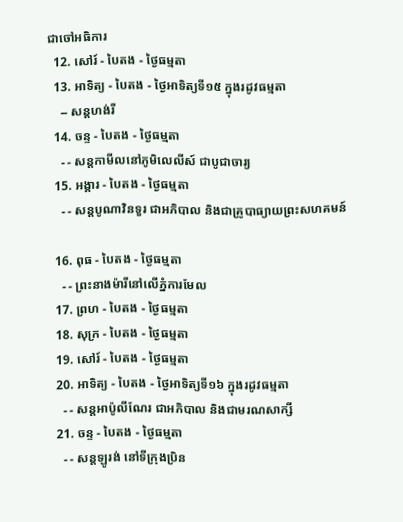ជាចៅអធិការ
  12. សៅរ៍ - បៃតង - ថ្ងៃធម្មតា
  13. អាទិត្យ - បៃតង - ថ្ងៃអាទិត្យទី១៥ ក្នុងរដូវធម្មតា
    -- សន្ដហង់រី
  14. ចន្ទ - បៃតង - ថ្ងៃធម្មតា
    - - សន្ដកាមីលនៅភូមិលេលីស៍ ជាបូជាចារ្យ
  15. អង្គារ - បៃតង - ថ្ងៃធម្មតា
    - - សន្ដបូណាវិនទួរ ជាអភិបាល និងជាគ្រូបាធ្យាយព្រះសហគមន៍

  16. ពុធ - បៃតង - ថ្ងៃធម្មតា
    - - ព្រះនាងម៉ារីនៅលើភ្នំការមែល
  17. ព្រហ - បៃតង - ថ្ងៃធម្មតា
  18. សុក្រ - បៃតង - ថ្ងៃធម្មតា
  19. សៅរ៍ - បៃតង - ថ្ងៃធម្មតា
  20. អាទិត្យ - បៃតង - ថ្ងៃអាទិត្យទី១៦ ក្នុងរដូវធម្មតា
    - - សន្ដអាប៉ូលីណែរ ជាអភិបាល និងជាមរណសាក្សី
  21. ចន្ទ - បៃតង - ថ្ងៃធម្មតា
    - - សន្ដឡូរង់ នៅទីក្រុងប្រិន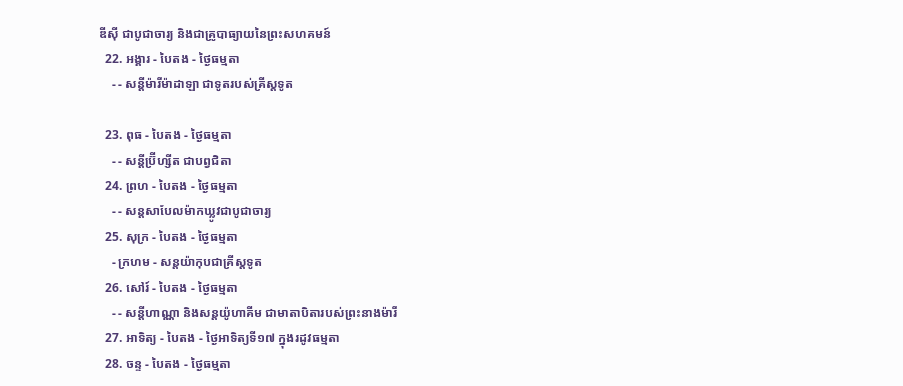ឌីស៊ី ជាបូជាចារ្យ និងជាគ្រូបាធ្យាយនៃព្រះសហគមន៍
  22. អង្គារ - បៃតង - ថ្ងៃធម្មតា
    - - សន្ដីម៉ារីម៉ាដាឡា ជាទូតរបស់គ្រីស្ដទូត

  23. ពុធ - បៃតង - ថ្ងៃធម្មតា
    - - សន្ដីប្រ៊ីហ្សីត ជាបព្វជិតា
  24. ព្រហ - បៃតង - ថ្ងៃធម្មតា
    - - សន្ដសាបែលម៉ាកឃ្លូវជាបូជាចារ្យ
  25. សុក្រ - បៃតង - ថ្ងៃធម្មតា
    - ក្រហម - សន្ដយ៉ាកុបជាគ្រីស្ដទូត
  26. សៅរ៍ - បៃតង - ថ្ងៃធម្មតា
    - - សន្ដីហាណ្ណា និងសន្ដយ៉ូហាគីម ជាមាតាបិតារបស់ព្រះនាងម៉ារី
  27. អាទិត្យ - បៃតង - ថ្ងៃអាទិត្យទី១៧ ក្នុងរដូវធម្មតា
  28. ចន្ទ - បៃតង - ថ្ងៃធម្មតា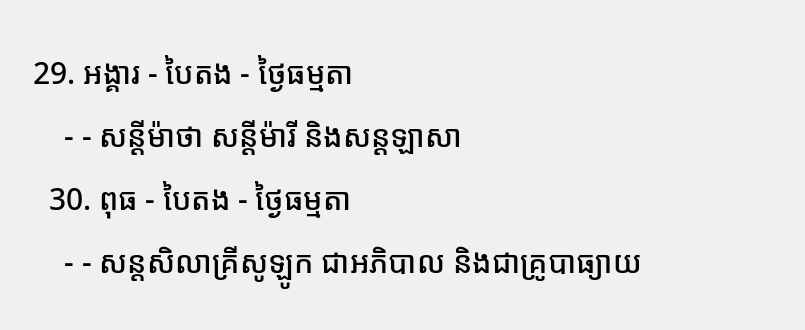29. អង្គារ - បៃតង - ថ្ងៃធម្មតា
    - - សន្ដីម៉ាថា សន្ដីម៉ារី និងសន្ដឡាសា
  30. ពុធ - បៃតង - ថ្ងៃធម្មតា
    - - សន្ដសិលាគ្រីសូឡូក ជាអភិបាល និងជាគ្រូបាធ្យាយ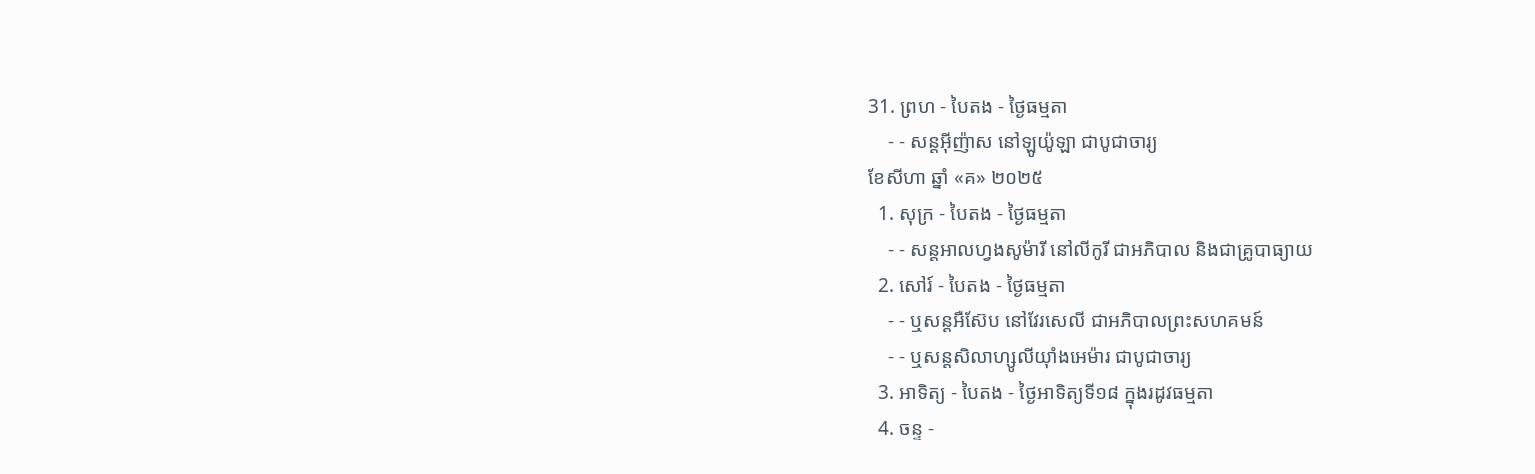31. ព្រហ - បៃតង - ថ្ងៃធម្មតា
    - - សន្ដអ៊ីញ៉ាស នៅឡូយ៉ូឡា ជាបូជាចារ្យ
ខែសីហា ឆ្នាំ «គ» ២០២៥
  1. សុក្រ - បៃតង - ថ្ងៃធម្មតា
    - - សន្ដអាលហ្វងសូម៉ារី នៅលីកូរី ជាអភិបាល និងជាគ្រូបាធ្យាយ
  2. សៅរ៍ - បៃតង - ថ្ងៃធម្មតា
    - - ឬសន្ដអឺស៊ែប នៅវែរសេលី ជាអភិបាលព្រះសហគមន៍
    - - ឬសន្ដសិលាហ្សូលីយ៉ាំងអេម៉ារ ជាបូជាចារ្យ
  3. អាទិត្យ - បៃតង - ថ្ងៃអាទិត្យទី១៨ ក្នុងរដូវធម្មតា
  4. ចន្ទ -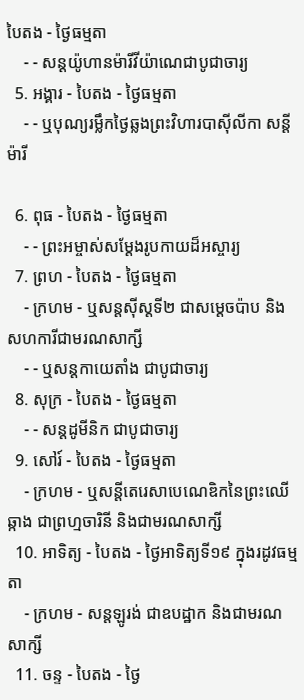បៃតង - ថ្ងៃធម្មតា
    - - សន្ដយ៉ូហានម៉ារីវីយ៉ាណេជាបូជាចារ្យ
  5. អង្គារ - បៃតង - ថ្ងៃធម្មតា
    - - ឬបុណ្យរម្លឹកថ្ងៃឆ្លងព្រះវិហារបាស៊ីលីកា សន្ដីម៉ារី

  6. ពុធ - បៃតង - ថ្ងៃធម្មតា
    - - ព្រះអម្ចាស់សម្ដែងរូបកាយដ៏អស្ចារ្យ
  7. ព្រហ - បៃតង - ថ្ងៃធម្មតា
    - ក្រហម - ឬសន្ដស៊ីស្ដទី២ ជាសម្ដេចប៉ាប និងសហការីជាមរណសាក្សី
    - - ឬសន្ដកាយេតាំង ជាបូជាចារ្យ
  8. សុក្រ - បៃតង - ថ្ងៃធម្មតា
    - - សន្ដដូមីនិក ជាបូជាចារ្យ
  9. សៅរ៍ - បៃតង - ថ្ងៃធម្មតា
    - ក្រហម - ឬសន្ដីតេរេសាបេណេឌិកនៃព្រះឈើឆ្កាង ជាព្រហ្មចារិនី និងជាមរណសាក្សី
  10. អាទិត្យ - បៃតង - ថ្ងៃអាទិត្យទី១៩ ក្នុងរដូវធម្មតា
    - ក្រហម - សន្ដឡូរង់ ជាឧបដ្ឋាក និងជាមរណសាក្សី
  11. ចន្ទ - បៃតង - ថ្ងៃ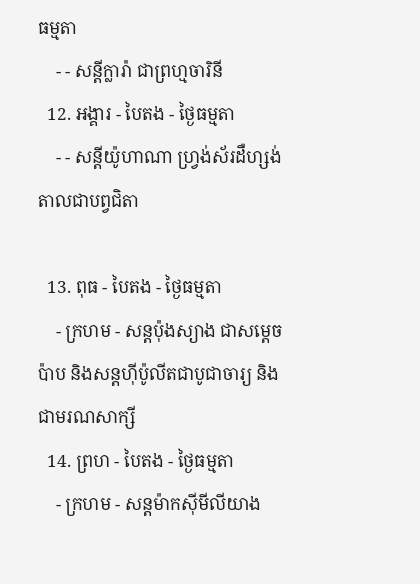ធម្មតា
    - - សន្ដីក្លារ៉ា ជាព្រហ្មចារិនី
  12. អង្គារ - បៃតង - ថ្ងៃធម្មតា
    - - សន្ដីយ៉ូហាណា ហ្វ្រង់ស័រដឺហ្សង់តាលជាបព្វជិតា

  13. ពុធ - បៃតង - ថ្ងៃធម្មតា
    - ក្រហម - សន្ដប៉ុងស្យាង ជាសម្ដេចប៉ាប និងសន្ដហ៊ីប៉ូលីតជាបូជាចារ្យ និងជាមរណសាក្សី
  14. ព្រហ - បៃតង - ថ្ងៃធម្មតា
    - ក្រហម - សន្ដម៉ាកស៊ីមីលីយាង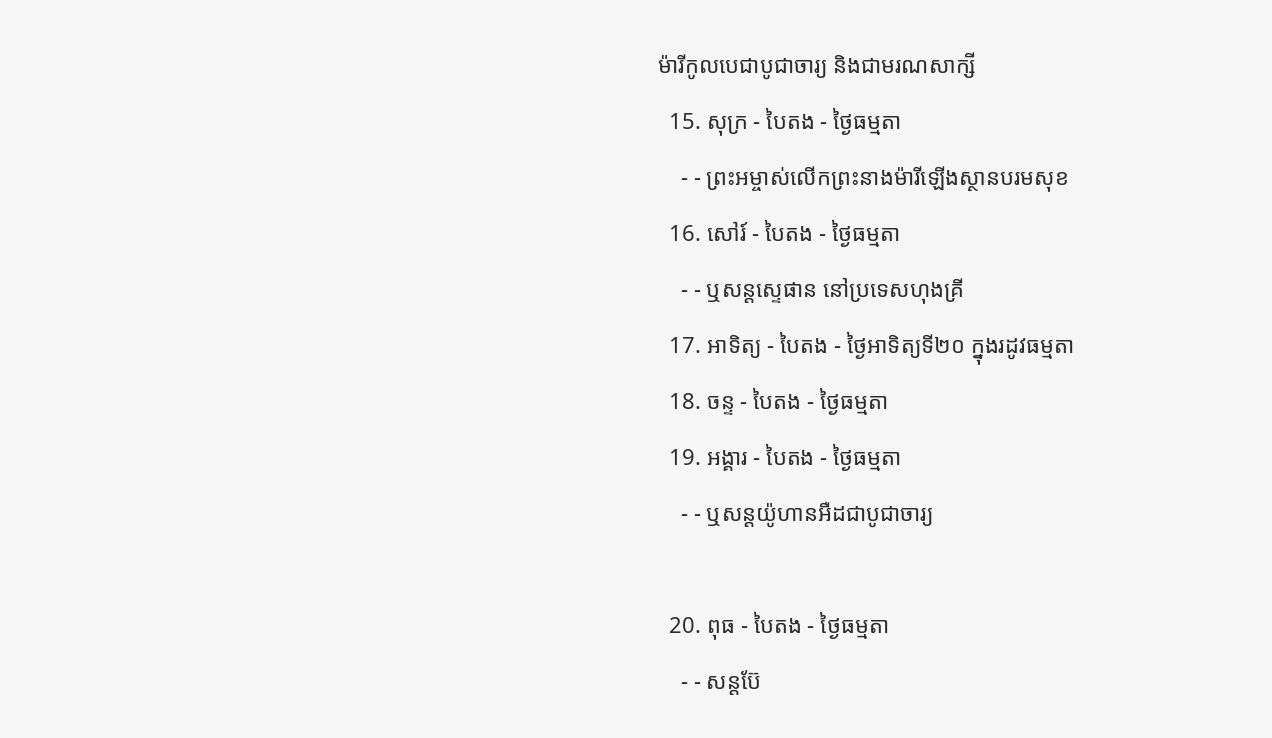ម៉ារីកូលបេជាបូជាចារ្យ និងជាមរណសាក្សី
  15. សុក្រ - បៃតង - ថ្ងៃធម្មតា
    - - ព្រះអម្ចាស់លើកព្រះនាងម៉ារីឡើងស្ថានបរមសុខ
  16. សៅរ៍ - បៃតង - ថ្ងៃធម្មតា
    - - ឬសន្ដស្ទេផាន នៅប្រទេសហុងគ្រី
  17. អាទិត្យ - បៃតង - ថ្ងៃអាទិត្យទី២០ ក្នុងរដូវធម្មតា
  18. ចន្ទ - បៃតង - ថ្ងៃធម្មតា
  19. អង្គារ - បៃតង - ថ្ងៃធម្មតា
    - - ឬសន្ដយ៉ូហានអឺដជាបូជាចារ្យ

  20. ពុធ - បៃតង - ថ្ងៃធម្មតា
    - - សន្ដប៊ែ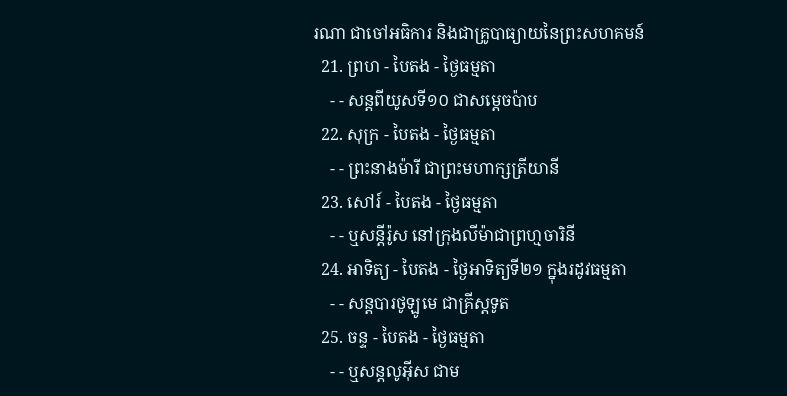រណា ជាចៅអធិការ និងជាគ្រូបាធ្យាយនៃព្រះសហគមន៍
  21. ព្រហ - បៃតង - ថ្ងៃធម្មតា
    - - សន្ដពីយូសទី១០ ជាសម្ដេចប៉ាប
  22. សុក្រ - បៃតង - ថ្ងៃធម្មតា
    - - ព្រះនាងម៉ារី ជាព្រះមហាក្សត្រីយានី
  23. សៅរ៍ - បៃតង - ថ្ងៃធម្មតា
    - - ឬសន្ដីរ៉ូស នៅក្រុងលីម៉ាជាព្រហ្មចារិនី
  24. អាទិត្យ - បៃតង - ថ្ងៃអាទិត្យទី២១ ក្នុងរដូវធម្មតា
    - - សន្ដបារថូឡូមេ ជាគ្រីស្ដទូត
  25. ចន្ទ - បៃតង - ថ្ងៃធម្មតា
    - - ឬសន្ដលូអ៊ីស ជាម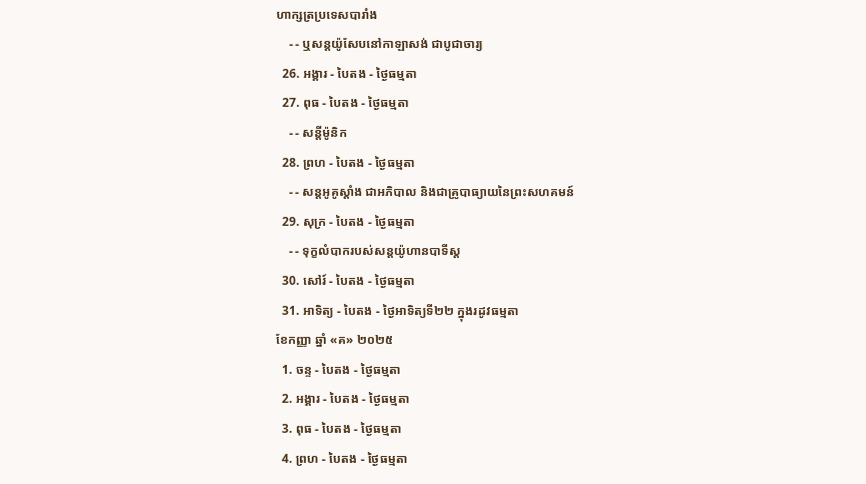ហាក្សត្រប្រទេសបារាំង
    - - ឬសន្ដយ៉ូសែបនៅកាឡាសង់ ជាបូជាចារ្យ
  26. អង្គារ - បៃតង - ថ្ងៃធម្មតា
  27. ពុធ - បៃតង - ថ្ងៃធម្មតា
    - - សន្ដីម៉ូនិក
  28. ព្រហ - បៃតង - ថ្ងៃធម្មតា
    - - សន្ដអូគូស្ដាំង ជាអភិបាល និងជាគ្រូបាធ្យាយនៃព្រះសហគមន៍
  29. សុក្រ - បៃតង - ថ្ងៃធម្មតា
    - - ទុក្ខលំបាករបស់សន្ដយ៉ូហានបាទីស្ដ
  30. សៅរ៍ - បៃតង - ថ្ងៃធម្មតា
  31. អាទិត្យ - បៃតង - ថ្ងៃអាទិត្យទី២២ ក្នុងរដូវធម្មតា
ខែកញ្ញា ឆ្នាំ «គ» ២០២៥
  1. ចន្ទ - បៃតង - ថ្ងៃធម្មតា
  2. អង្គារ - បៃតង - ថ្ងៃធម្មតា
  3. ពុធ - បៃតង - ថ្ងៃធម្មតា
  4. ព្រហ - បៃតង - ថ្ងៃធម្មតា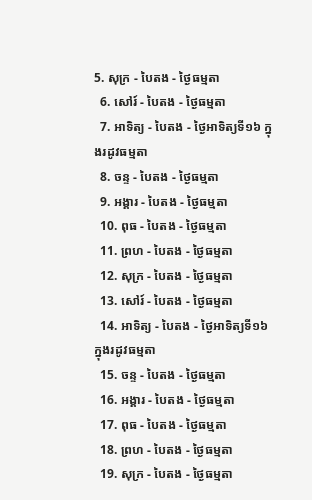5. សុក្រ - បៃតង - ថ្ងៃធម្មតា
  6. សៅរ៍ - បៃតង - ថ្ងៃធម្មតា
  7. អាទិត្យ - បៃតង - ថ្ងៃអាទិត្យទី១៦ ក្នុងរដូវធម្មតា
  8. ចន្ទ - បៃតង - ថ្ងៃធម្មតា
  9. អង្គារ - បៃតង - ថ្ងៃធម្មតា
  10. ពុធ - បៃតង - ថ្ងៃធម្មតា
  11. ព្រហ - បៃតង - ថ្ងៃធម្មតា
  12. សុក្រ - បៃតង - ថ្ងៃធម្មតា
  13. សៅរ៍ - បៃតង - ថ្ងៃធម្មតា
  14. អាទិត្យ - បៃតង - ថ្ងៃអាទិត្យទី១៦ ក្នុងរដូវធម្មតា
  15. ចន្ទ - បៃតង - ថ្ងៃធម្មតា
  16. អង្គារ - បៃតង - ថ្ងៃធម្មតា
  17. ពុធ - បៃតង - ថ្ងៃធម្មតា
  18. ព្រហ - បៃតង - ថ្ងៃធម្មតា
  19. សុក្រ - បៃតង - ថ្ងៃធម្មតា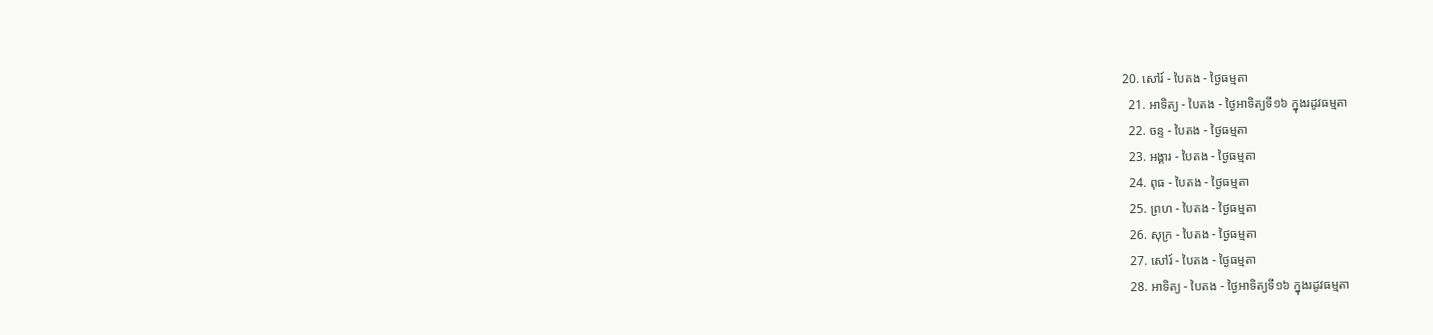20. សៅរ៍ - បៃតង - ថ្ងៃធម្មតា
  21. អាទិត្យ - បៃតង - ថ្ងៃអាទិត្យទី១៦ ក្នុងរដូវធម្មតា
  22. ចន្ទ - បៃតង - ថ្ងៃធម្មតា
  23. អង្គារ - បៃតង - ថ្ងៃធម្មតា
  24. ពុធ - បៃតង - ថ្ងៃធម្មតា
  25. ព្រហ - បៃតង - ថ្ងៃធម្មតា
  26. សុក្រ - បៃតង - ថ្ងៃធម្មតា
  27. សៅរ៍ - បៃតង - ថ្ងៃធម្មតា
  28. អាទិត្យ - បៃតង - ថ្ងៃអាទិត្យទី១៦ ក្នុងរដូវធម្មតា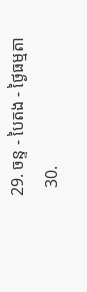29. ចន្ទ - បៃតង - ថ្ងៃធម្មតា
  30.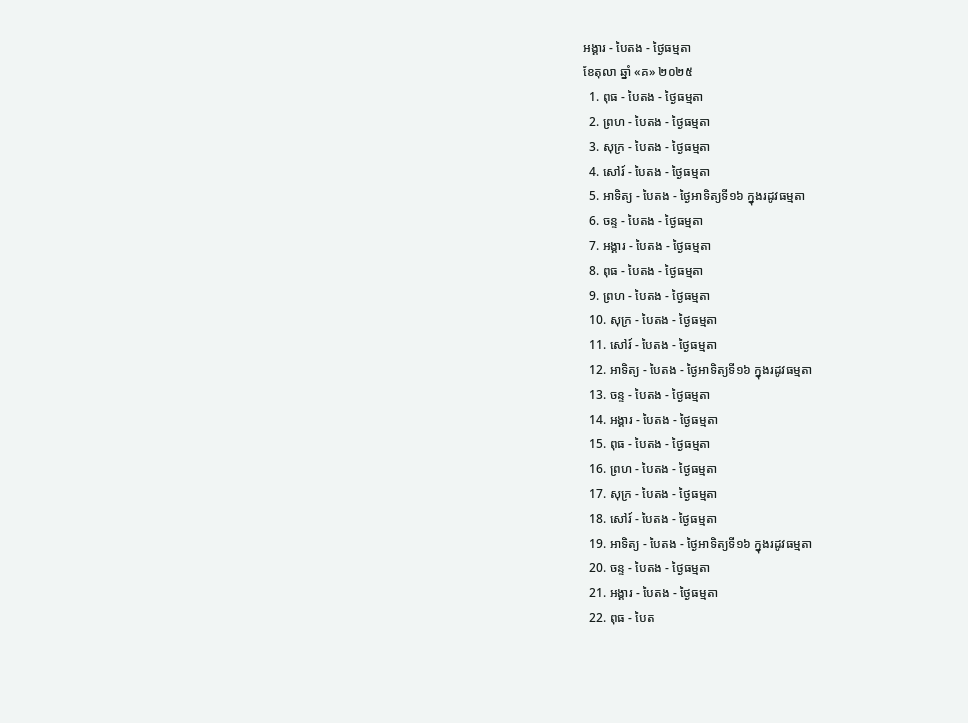អង្គារ - បៃតង - ថ្ងៃធម្មតា
ខែតុលា ឆ្នាំ «គ» ២០២៥
  1. ពុធ - បៃតង - ថ្ងៃធម្មតា
  2. ព្រហ - បៃតង - ថ្ងៃធម្មតា
  3. សុក្រ - បៃតង - ថ្ងៃធម្មតា
  4. សៅរ៍ - បៃតង - ថ្ងៃធម្មតា
  5. អាទិត្យ - បៃតង - ថ្ងៃអាទិត្យទី១៦ ក្នុងរដូវធម្មតា
  6. ចន្ទ - បៃតង - ថ្ងៃធម្មតា
  7. អង្គារ - បៃតង - ថ្ងៃធម្មតា
  8. ពុធ - បៃតង - ថ្ងៃធម្មតា
  9. ព្រហ - បៃតង - ថ្ងៃធម្មតា
  10. សុក្រ - បៃតង - ថ្ងៃធម្មតា
  11. សៅរ៍ - បៃតង - ថ្ងៃធម្មតា
  12. អាទិត្យ - បៃតង - ថ្ងៃអាទិត្យទី១៦ ក្នុងរដូវធម្មតា
  13. ចន្ទ - បៃតង - ថ្ងៃធម្មតា
  14. អង្គារ - បៃតង - ថ្ងៃធម្មតា
  15. ពុធ - បៃតង - ថ្ងៃធម្មតា
  16. ព្រហ - បៃតង - ថ្ងៃធម្មតា
  17. សុក្រ - បៃតង - ថ្ងៃធម្មតា
  18. សៅរ៍ - បៃតង - ថ្ងៃធម្មតា
  19. អាទិត្យ - បៃតង - ថ្ងៃអាទិត្យទី១៦ ក្នុងរដូវធម្មតា
  20. ចន្ទ - បៃតង - ថ្ងៃធម្មតា
  21. អង្គារ - បៃតង - ថ្ងៃធម្មតា
  22. ពុធ - បៃត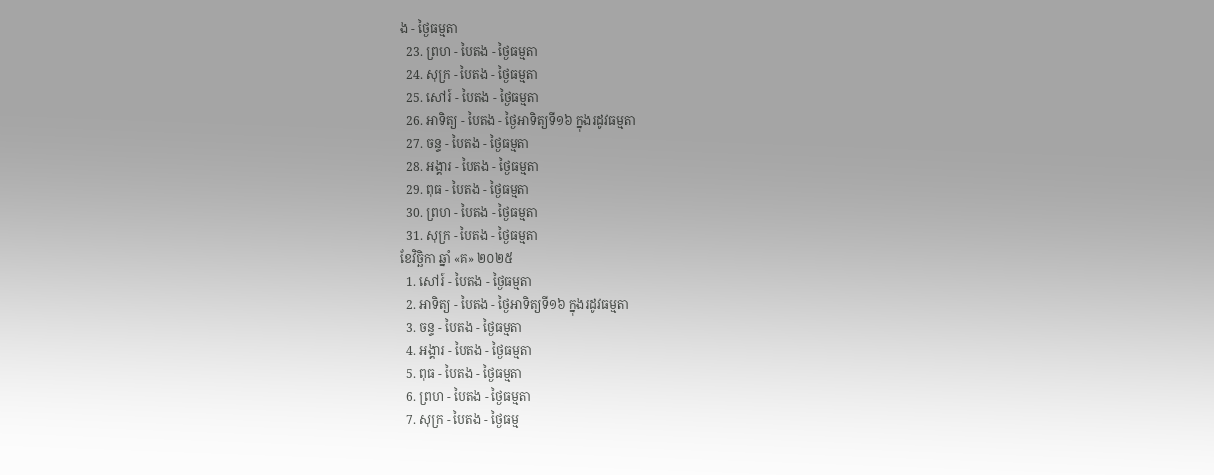ង - ថ្ងៃធម្មតា
  23. ព្រហ - បៃតង - ថ្ងៃធម្មតា
  24. សុក្រ - បៃតង - ថ្ងៃធម្មតា
  25. សៅរ៍ - បៃតង - ថ្ងៃធម្មតា
  26. អាទិត្យ - បៃតង - ថ្ងៃអាទិត្យទី១៦ ក្នុងរដូវធម្មតា
  27. ចន្ទ - បៃតង - ថ្ងៃធម្មតា
  28. អង្គារ - បៃតង - ថ្ងៃធម្មតា
  29. ពុធ - បៃតង - ថ្ងៃធម្មតា
  30. ព្រហ - បៃតង - ថ្ងៃធម្មតា
  31. សុក្រ - បៃតង - ថ្ងៃធម្មតា
ខែវិច្ឆិកា ឆ្នាំ «គ» ២០២៥
  1. សៅរ៍ - បៃតង - ថ្ងៃធម្មតា
  2. អាទិត្យ - បៃតង - ថ្ងៃអាទិត្យទី១៦ ក្នុងរដូវធម្មតា
  3. ចន្ទ - បៃតង - ថ្ងៃធម្មតា
  4. អង្គារ - បៃតង - ថ្ងៃធម្មតា
  5. ពុធ - បៃតង - ថ្ងៃធម្មតា
  6. ព្រហ - បៃតង - ថ្ងៃធម្មតា
  7. សុក្រ - បៃតង - ថ្ងៃធម្ម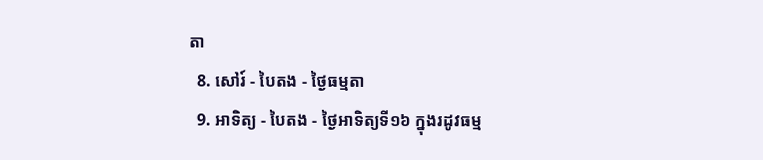តា
  8. សៅរ៍ - បៃតង - ថ្ងៃធម្មតា
  9. អាទិត្យ - បៃតង - ថ្ងៃអាទិត្យទី១៦ ក្នុងរដូវធម្ម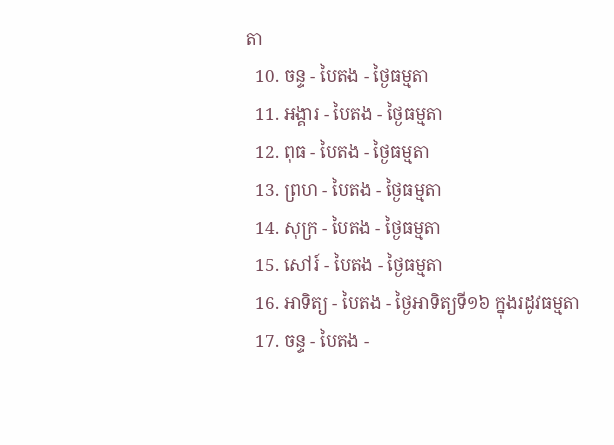តា
  10. ចន្ទ - បៃតង - ថ្ងៃធម្មតា
  11. អង្គារ - បៃតង - ថ្ងៃធម្មតា
  12. ពុធ - បៃតង - ថ្ងៃធម្មតា
  13. ព្រហ - បៃតង - ថ្ងៃធម្មតា
  14. សុក្រ - បៃតង - ថ្ងៃធម្មតា
  15. សៅរ៍ - បៃតង - ថ្ងៃធម្មតា
  16. អាទិត្យ - បៃតង - ថ្ងៃអាទិត្យទី១៦ ក្នុងរដូវធម្មតា
  17. ចន្ទ - បៃតង -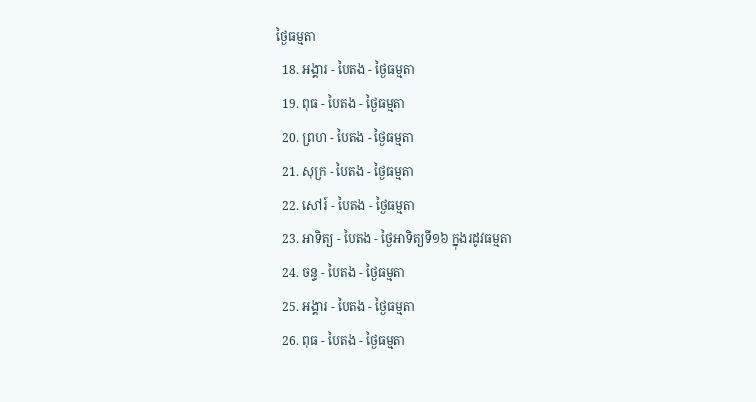ថ្ងៃធម្មតា
  18. អង្គារ - បៃតង - ថ្ងៃធម្មតា
  19. ពុធ - បៃតង - ថ្ងៃធម្មតា
  20. ព្រហ - បៃតង - ថ្ងៃធម្មតា
  21. សុក្រ - បៃតង - ថ្ងៃធម្មតា
  22. សៅរ៍ - បៃតង - ថ្ងៃធម្មតា
  23. អាទិត្យ - បៃតង - ថ្ងៃអាទិត្យទី១៦ ក្នុងរដូវធម្មតា
  24. ចន្ទ - បៃតង - ថ្ងៃធម្មតា
  25. អង្គារ - បៃតង - ថ្ងៃធម្មតា
  26. ពុធ - បៃតង - ថ្ងៃធម្មតា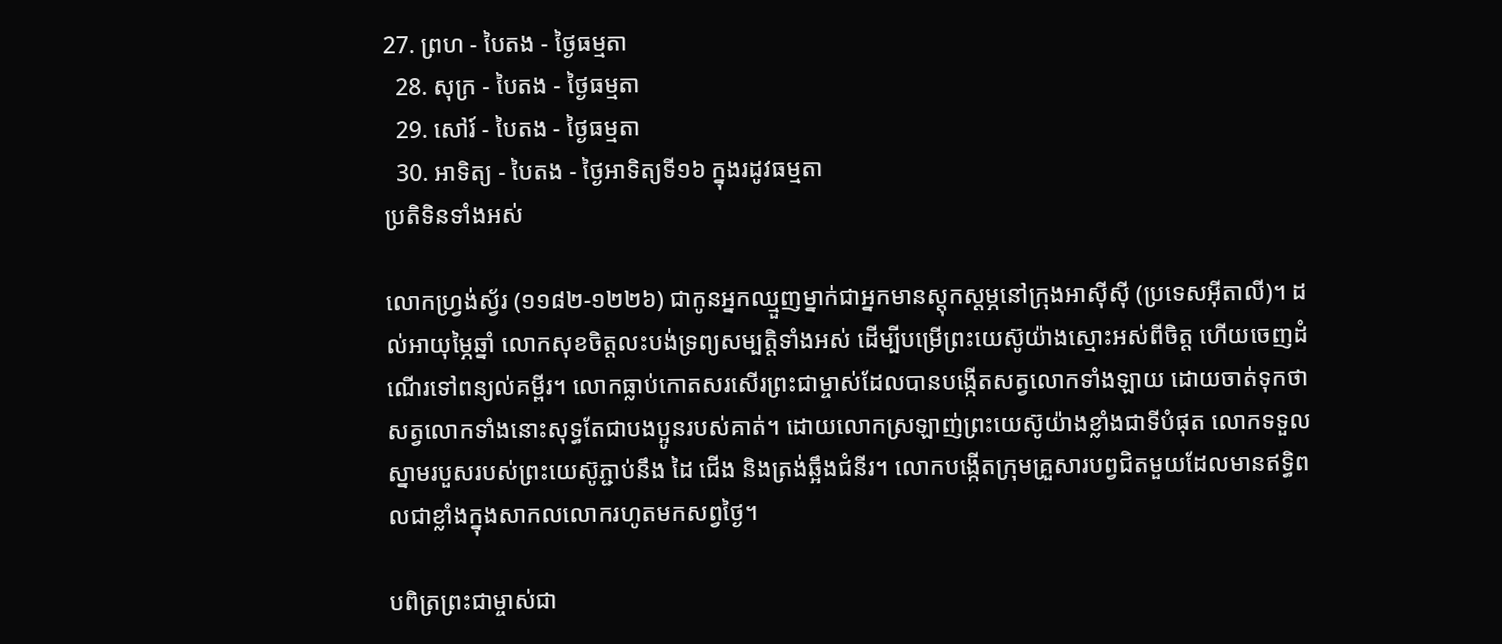27. ព្រហ - បៃតង - ថ្ងៃធម្មតា
  28. សុក្រ - បៃតង - ថ្ងៃធម្មតា
  29. សៅរ៍ - បៃតង - ថ្ងៃធម្មតា
  30. អាទិត្យ - បៃតង - ថ្ងៃអាទិត្យទី១៦ ក្នុងរដូវធម្មតា
ប្រតិទិនទាំងអស់

លោកហ្វ្រង់ស្វ័រ (១១៨២-១២២៦) ជាកូនអ្នកឈ្មួញម្នាក់ជាអ្នកមានស្តុកស្តម្ភនៅក្រុងអាស៊ីស៊ី (ប្រទេសអ៊ីតាលី)។ ដល់អាយុម្ភៃឆ្នាំ លោកសុខចិត្តលះបង់ទ្រព្យសម្បត្តិទាំងអស់ ដើម្បីបម្រើព្រះយេស៊ូយ៉ាងស្មោះអស់ពីចិត្ត ហើយចេញដំណើរទៅពន្យល់គម្ពីរ។ លោកធ្លាប់កោតសរសើរព្រះជាម្ចាស់ដែលបានបង្កើតសត្វលោកទាំងឡាយ ដោយចាត់ទុកថាសត្វលោកទាំងនោះសុទ្ធតែជាបងប្អូនរបស់គាត់។ ដោយលោកស្រឡាញ់ព្រះយេស៊ូយ៉ាងខ្លាំងជាទីបំផុត លោកទទួលស្នាមរបួសរបស់ព្រះយេស៊ូភ្ជាប់នឹង ដៃ ជើង និងត្រង់ឆ្អឹងជំនីរ។ លោកបង្កើតក្រុមគ្រួសារបព្វជិតមួយដែលមានឥទ្ធិពលជាខ្លាំងក្នុងសាកលលោករហូតមកសព្វថ្ងៃ។

បពិត្រព្រះជាម្ចាស់ជា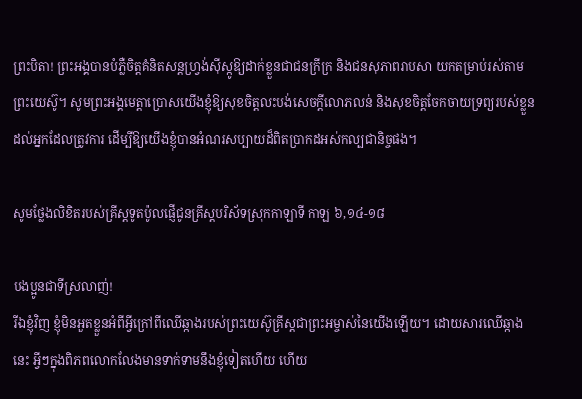ព្រះបិតា! ព្រះអង្គបានបំភ្លឺចិត្តគំនិតសន្តហ្វ្រង់ស៊ីស្កូឱ្យដាក់ខ្លួនជាជនក្រីក្រ និងជនសុភាពរាបសា យកតម្រាប់រស់តាមព្រះយេស៊ូ។ សូមព្រះអង្គមេត្តាប្រោសយើងខ្ញុំឱ្យសុខចិត្តលះបង់សេចក្តីលោភលន់ និងសុខចិត្តចែកចាយទ្រព្យរបស់ខ្លួនដល់អ្នកដែលត្រូវការ ដើម្បីឱ្យយើងខ្ញុំបានអំណរសប្បាយដ៏ពិតប្រាកដអស់កល្បជានិច្ចផង។

សូមថ្លែងលិខិតរបស់គ្រីស្ដទូតប៉ូលផ្ញើជូនគ្រីស្ដបរិស័ទស្រុកកាឡាទី កាឡ ៦,១៤-១៨

បងប្អូនជាទីស្រលាញ់!
រីឯខ្ញុំវិញ ខ្ញុំមិនអួតខ្លួនអំពីអ្វីក្រៅពីឈើឆ្កាងរបស់ព្រះ‌យេស៊ូ‌គ្រីស្តជាព្រះ‌អម្ចាស់នៃយើងឡើយ។ ដោយ‌សារឈើឆ្កាងនេះ អ្វីៗក្នុងពិភព‌លោកលែងមានទាក់‌ទាមនឹងខ្ញុំទៀតហើយ ហើយ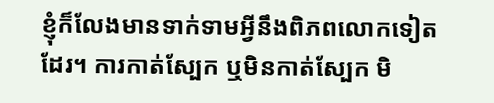ខ្ញុំក៏លែងមានទាក់‌ទាមអ្វីនឹងពិភព‌លោកទៀតដែរ។ ការកាត់ស្បែក ឬមិនកាត់ស្បែក មិ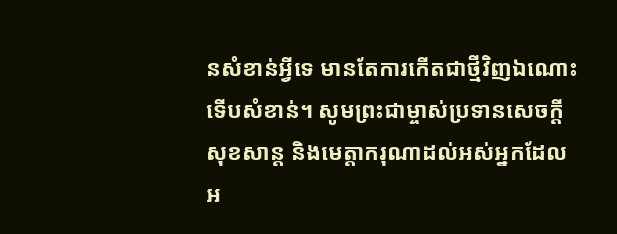នសំខាន់អ្វីទេ មានតែការកើតជាថ្មីវិញឯ‌ណោះទើបសំខាន់។ សូមព្រះ‌ជាម្ចាស់ប្រទានសេចក្ដីសុខ‌សាន្ត និងមេត្តា‌ករុណាដល់អស់អ្នកដែលអ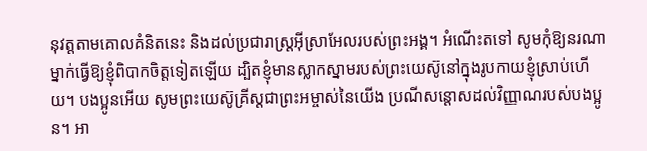នុវត្តតាមគោលគំនិតនេះ និងដល់ប្រជា‌រាស្ដ្រអ៊ីស្រា‌អែលរបស់ព្រះ‌អង្គ។ អំណើះតទៅ សូមកុំឱ្យនរណាម្នាក់ធ្វើឱ្យខ្ញុំពិបាកចិត្តទៀតឡើយ ដ្បិតខ្ញុំមានស្លាក‌ស្នាមរបស់ព្រះ‌យេស៊ូនៅក្នុងរូបកាយខ្ញុំស្រាប់ហើយ។ បង‌ប្អូនអើយ សូមព្រះ‌យេស៊ូ‌គ្រីស្តជាព្រះ‌អម្ចាស់នៃយើង ប្រណី‌សន្ដោសដល់វិញ្ញាណរបស់បង‌ប្អូន។ អា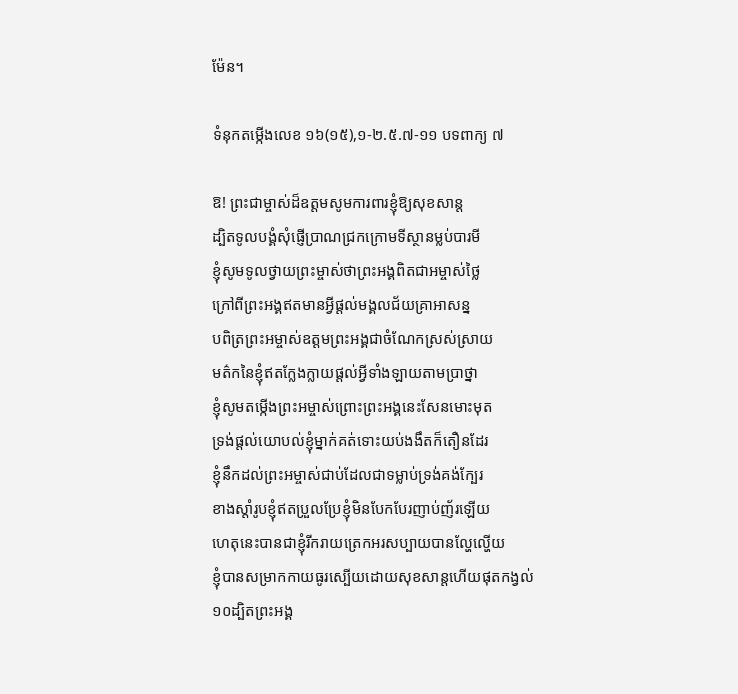ម៉ែន។

ទំនុកតម្កើងលេខ ១៦(១៥),១-២.៥.៧-១១ បទពាក្យ ៧

ឱ! ព្រះជាម្ចាស់ដ៏ឧត្តមសូមការពារខ្ញុំឱ្យសុខសាន្ត
ដ្បិតទូលបង្គំសុំផ្ញើប្រាណជ្រកក្រោមទីស្ថានម្លប់បារមី
ខ្ញុំសូមទូលថ្វាយព្រះម្ចាស់ថាព្រះអង្គពិតជាអម្ចាស់ថ្លៃ
ក្រៅពីព្រះអង្គឥតមានអ្វីផ្តល់មង្គលជ័យគ្រាអាសន្ន
បពិត្រព្រះអម្ចាស់ឧត្តមព្រះអង្គជាចំណែកស្រស់ស្រាយ
មត៌កនៃខ្ញុំឥតក្លែងក្លាយផ្តល់អ្វីទាំងឡាយតាមប្រាថ្នា
ខ្ញុំសូមតម្កើងព្រះអម្ចាស់ព្រោះព្រះអង្គនេះសែនមោះមុត
ទ្រង់ផ្តល់យោបល់ខ្ញុំម្នាក់គត់ទោះយប់ងងឹតក៏តឿនដែរ
ខ្ញុំនឹកដល់ព្រះអម្ចាស់ជាប់ដែលជាទម្លាប់ទ្រង់គង់ក្បែរ
ខាងស្តាំរូបខ្ញុំឥតប្រួលប្រែខ្ញុំមិនបែកបែរញាប់ញ័រឡើយ
ហេតុនេះបានជាខ្ញុំរីករាយត្រេកអរសប្បាយបានល្ហែល្ហើយ
ខ្ញុំបានសម្រាកកាយធូរស្បើយដោយសុខសាន្តហើយផុតកង្វល់
១០ដ្បិតព្រះអង្គ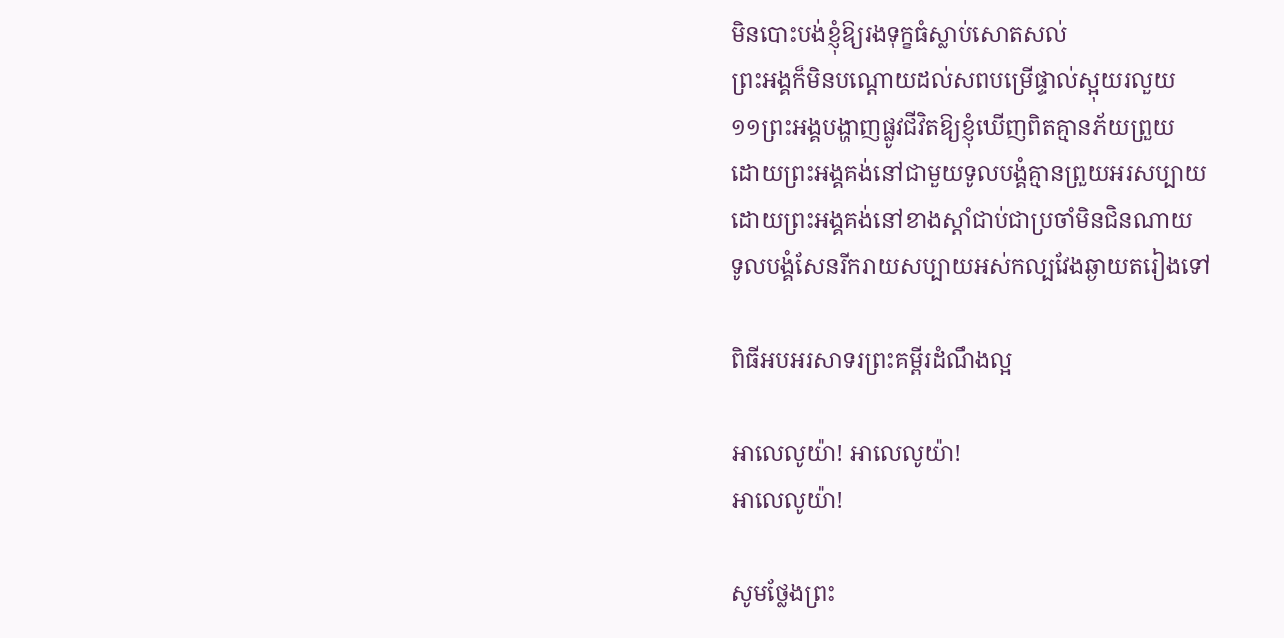មិនបោះបង់ខ្ញុំឱ្យរងទុក្ខធំស្លាប់សោតសល់
ព្រះអង្គក៏មិនបណ្តោយដល់សពបម្រើផ្ទាល់ស្អុយរលួយ
១១ព្រះអង្គបង្ហាញផ្លូវជីវិតឱ្យខ្ញុំឃើញពិតគ្មានភ័យព្រួយ
ដោយព្រះអង្គគង់នៅជាមួយទូលបង្គំគ្មានព្រួយអរសប្បាយ
ដោយព្រះអង្គគង់នៅខាងស្តាំជាប់ជាប្រចាំមិនជិនណាយ
ទូលបង្គំសែនរីករាយសប្បាយអស់កល្បវែងឆ្ងាយតរៀងទៅ

ពិធីអបអរសាទរព្រះគម្ពីរដំណឹងល្អ

អាលេលូយ៉ា! អាលេលូយ៉ា!
អាលេលូយ៉ា!

សូមថ្លែងព្រះ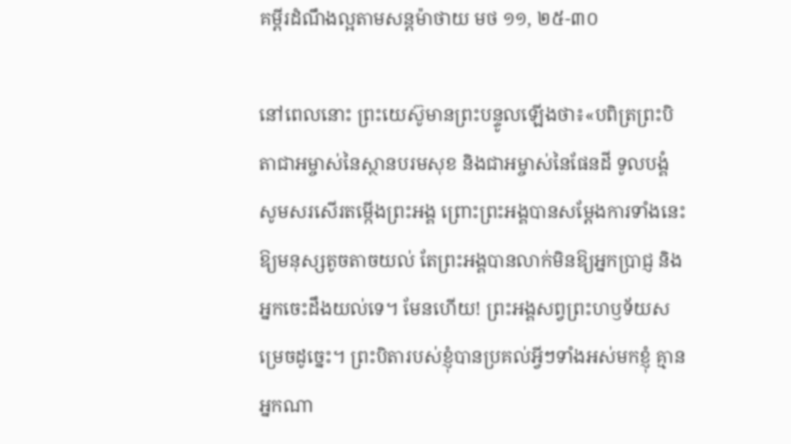គម្ពីរដំណឹងល្អតាមសន្តម៉ាថាយ មថ ១១, ២៥-៣០

នៅពេលនោះ ព្រះ‌យេស៊ូមានព្រះ‌បន្ទូលឡើងថា៖«បពិត្រព្រះ‌បិតាជាអម្ចាស់នៃស្ថានបរម‌សុខ និងជាអម្ចាស់នៃផែន‌ដី ទូល‌បង្គំសូមសរ‌សើរតម្កើងព្រះ‌អង្គ ព្រោះព្រះ‌អង្គបានសម្ដែងការទាំងនេះឱ្យមនុស្សតូច‌តាចយល់ តែព្រះ‌អង្គបានលាក់មិនឱ្យអ្នកប្រាជ្ញ និងអ្នកចេះដឹងយល់ទេ។ មែនហើយ! ព្រះ‌អង្គសព្វព្រះ‌ហឫ‌ទ័យសម្រេចដូច្នេះ។ ព្រះ‌បិតារបស់ខ្ញុំបានប្រគល់អ្វីៗទាំងអស់មកខ្ញុំ គ្មានអ្នកណា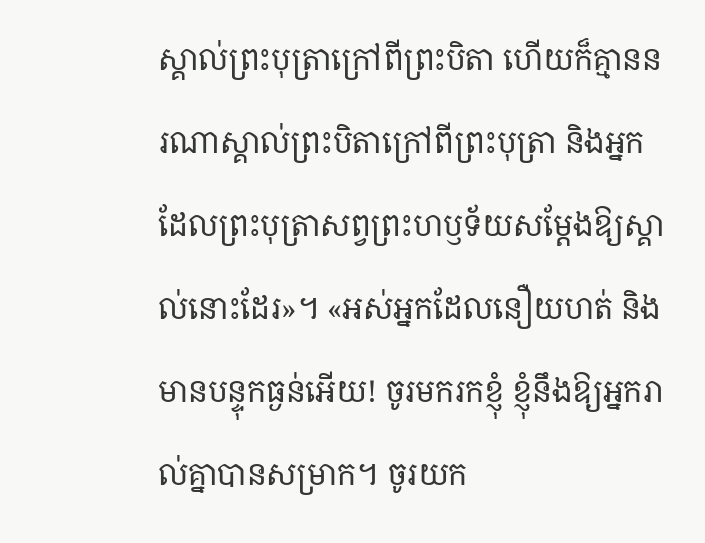ស្គាល់ព្រះ‌បុត្រាក្រៅពីព្រះ‌បិតា ហើយក៏គ្មាននរណាស្គាល់ព្រះ‌បិតាក្រៅពីព្រះ‌បុត្រា និងអ្នកដែលព្រះ‌បុត្រាសព្វព្រះ‌ហឫ‌ទ័យសម្ដែងឱ្យស្គាល់នោះដែរ»។ «អស់អ្នកដែលនឿយ‌ហត់ និងមានបន្ទុកធ្ងន់អើយ! ចូរមករកខ្ញុំ ខ្ញុំនឹងឱ្យអ្នករាល់គ្នាបានសម្រាក។ ចូរយក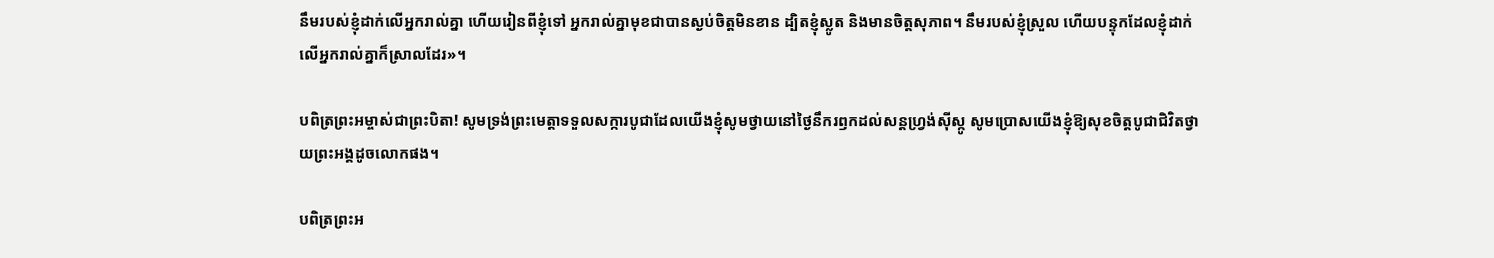នឹមរបស់ខ្ញុំដាក់លើអ្នករាល់គ្នា ហើយរៀនពីខ្ញុំទៅ អ្នករាល់គ្នាមុខជាបានស្ងប់ចិត្តមិនខាន ដ្បិតខ្ញុំស្លូត និងមានចិត្តសុភាព។ នឹមរបស់ខ្ញុំស្រួល ហើយបន្ទុកដែលខ្ញុំដាក់លើអ្នករាល់គ្នាក៏ស្រាលដែរ»។

បពិត្រព្រះអម្ចាស់ជាព្រះបិតា! សូមទ្រង់ព្រះមេត្តាទទួលសក្ការបូជាដែលយើងខ្ញុំសូមថ្វាយនៅថ្ងៃនឹករឭកដល់សន្តហ្វ្រង់ស៊ីស្កូ សូមប្រោសយើងខ្ញុំឱ្យសុខចិត្តបូជាជិវិតថ្វាយព្រះអង្គដូចលោកផង។

បពិត្រព្រះអ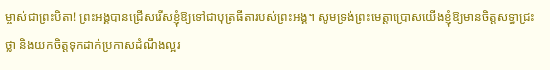ម្ចាស់ជាព្រះបិតា! ព្រះអង្គបានជ្រើសរើសខ្ញុំឱ្យទៅជាបុត្រធីតារបស់ព្រះអង្គ។ សូមទ្រង់ព្រះមេត្តាប្រោសយើងខ្ញុំឱ្យមានចិត្តសទ្ធាជ្រះថ្លា និងយកចិត្តទុកដាក់ប្រកាសដំណឹងល្អរ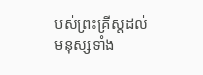បស់ព្រះគ្រីស្តដល់មនុស្សទាំង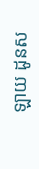ឡាយ ដូនស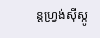ន្តហ្វ្រង់ស៊ីស្កូ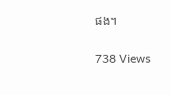ផង។

738 Views